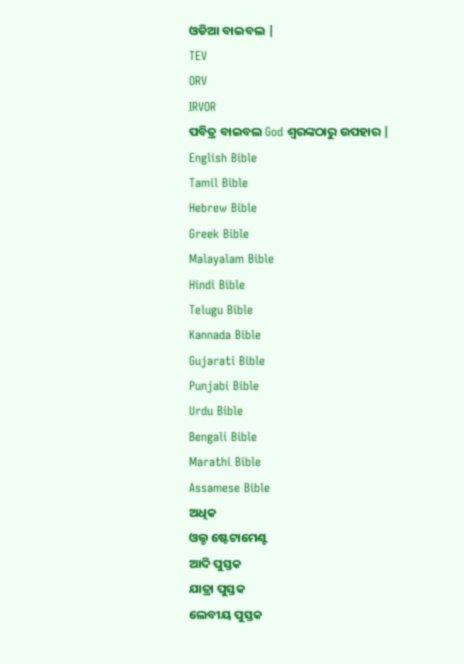ଓଡିଆ ବାଇବଲ |
TEV
ORV
IRVOR
ପବିତ୍ର ବାଇବଲ God ଶ୍ବରଙ୍କଠାରୁ ଉପହାର |
English Bible
Tamil Bible
Hebrew Bible
Greek Bible
Malayalam Bible
Hindi Bible
Telugu Bible
Kannada Bible
Gujarati Bible
Punjabi Bible
Urdu Bible
Bengali Bible
Marathi Bible
Assamese Bible
ଅଧିକ
ଓଲ୍ଡ ଷ୍ଟେଟାମେଣ୍ଟ
ଆଦି ପୁସ୍ତକ
ଯାତ୍ରା ପୁସ୍ତକ
ଲେବୀୟ ପୁସ୍ତକ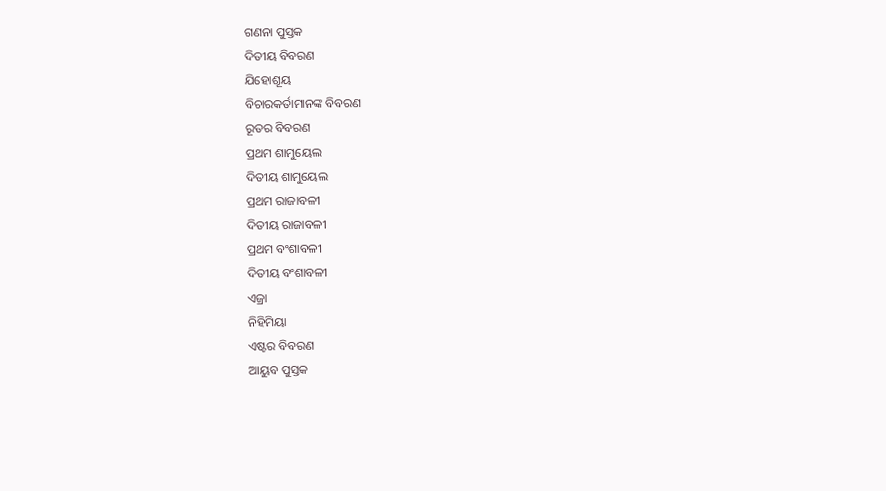ଗଣନା ପୁସ୍ତକ
ଦିତୀୟ ବିବରଣ
ଯିହୋଶୂୟ
ବିଚାରକର୍ତାମାନଙ୍କ ବିବରଣ
ରୂତର ବିବରଣ
ପ୍ରଥମ ଶାମୁୟେଲ
ଦିତୀୟ ଶାମୁୟେଲ
ପ୍ରଥମ ରାଜାବଳୀ
ଦିତୀୟ ରାଜାବଳୀ
ପ୍ରଥମ ବଂଶାବଳୀ
ଦିତୀୟ ବଂଶାବଳୀ
ଏଜ୍ରା
ନିହିମିୟା
ଏଷ୍ଟର ବିବରଣ
ଆୟୁବ ପୁସ୍ତକ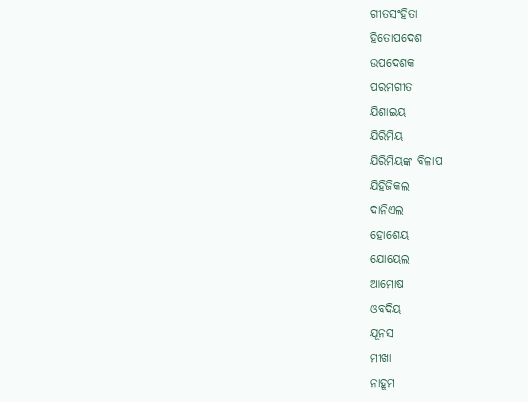ଗୀତସଂହିତା
ହିତୋପଦେଶ
ଉପଦେଶକ
ପରମଗୀତ
ଯିଶାଇୟ
ଯିରିମିୟ
ଯିରିମିୟଙ୍କ ବିଳାପ
ଯିହିଜିକଲ
ଦାନିଏଲ
ହୋଶେୟ
ଯୋୟେଲ
ଆମୋଷ
ଓବଦିୟ
ଯୂନସ
ମୀଖା
ନାହୂମ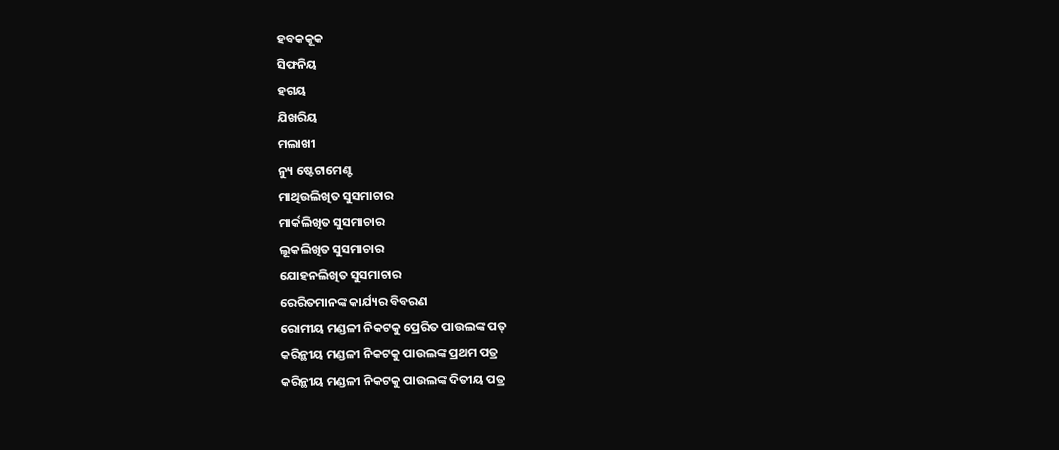ହବକକୂକ
ସିଫନିୟ
ହଗୟ
ଯିଖରିୟ
ମଲାଖୀ
ନ୍ୟୁ ଷ୍ଟେଟାମେଣ୍ଟ
ମାଥିଉଲିଖିତ ସୁସମାଚାର
ମାର୍କଲିଖିତ ସୁସମାଚାର
ଲୂକଲିଖିତ ସୁସମାଚାର
ଯୋହନଲିଖିତ ସୁସମାଚାର
ରେରିତମାନଙ୍କ କାର୍ଯ୍ୟର ବିବରଣ
ରୋମୀୟ ମଣ୍ଡଳୀ ନିକଟକୁ ପ୍ରେରିତ ପାଉଲଙ୍କ ପତ୍
କରିନ୍ଥୀୟ ମଣ୍ଡଳୀ ନିକଟକୁ ପାଉଲଙ୍କ ପ୍ରଥମ ପତ୍ର
କରିନ୍ଥୀୟ ମଣ୍ଡଳୀ ନିକଟକୁ ପାଉଲଙ୍କ ଦିତୀୟ ପତ୍ର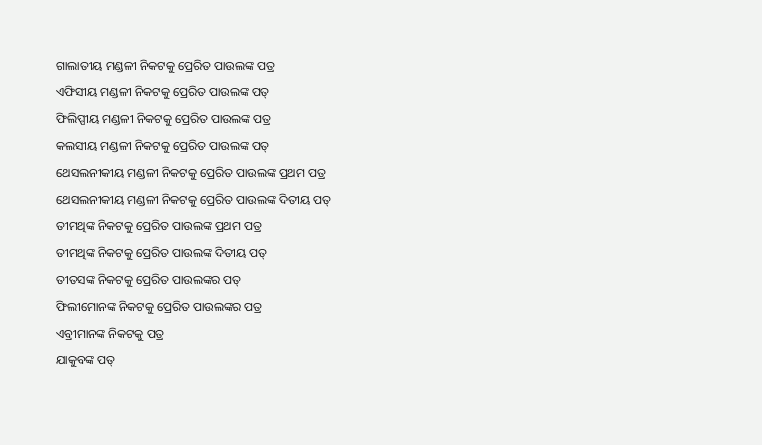ଗାଲାତୀୟ ମଣ୍ଡଳୀ ନିକଟକୁ ପ୍ରେରିତ ପାଉଲଙ୍କ ପତ୍ର
ଏଫିସୀୟ ମଣ୍ଡଳୀ ନିକଟକୁ ପ୍ରେରିତ ପାଉଲଙ୍କ ପତ୍
ଫିଲିପ୍ପୀୟ ମଣ୍ଡଳୀ ନିକଟକୁ ପ୍ରେରିତ ପାଉଲଙ୍କ ପତ୍ର
କଲସୀୟ ମଣ୍ଡଳୀ ନିକଟକୁ ପ୍ରେରିତ ପାଉଲଙ୍କ ପତ୍
ଥେସଲନୀକୀୟ ମଣ୍ଡଳୀ ନିକଟକୁ ପ୍ରେରିତ ପାଉଲଙ୍କ ପ୍ରଥମ ପତ୍ର
ଥେସଲନୀକୀୟ ମଣ୍ଡଳୀ ନିକଟକୁ ପ୍ରେରିତ ପାଉଲଙ୍କ ଦିତୀୟ ପତ୍
ତୀମଥିଙ୍କ ନିକଟକୁ ପ୍ରେରିତ ପାଉଲଙ୍କ ପ୍ରଥମ ପତ୍ର
ତୀମଥିଙ୍କ ନିକଟକୁ ପ୍ରେରିତ ପାଉଲଙ୍କ ଦିତୀୟ ପତ୍
ତୀତସଙ୍କ ନିକଟକୁ ପ୍ରେରିତ ପାଉଲଙ୍କର ପତ୍
ଫିଲୀମୋନଙ୍କ ନିକଟକୁ ପ୍ରେରିତ ପାଉଲଙ୍କର ପତ୍ର
ଏବ୍ରୀମାନଙ୍କ ନିକଟକୁ ପତ୍ର
ଯାକୁବଙ୍କ ପତ୍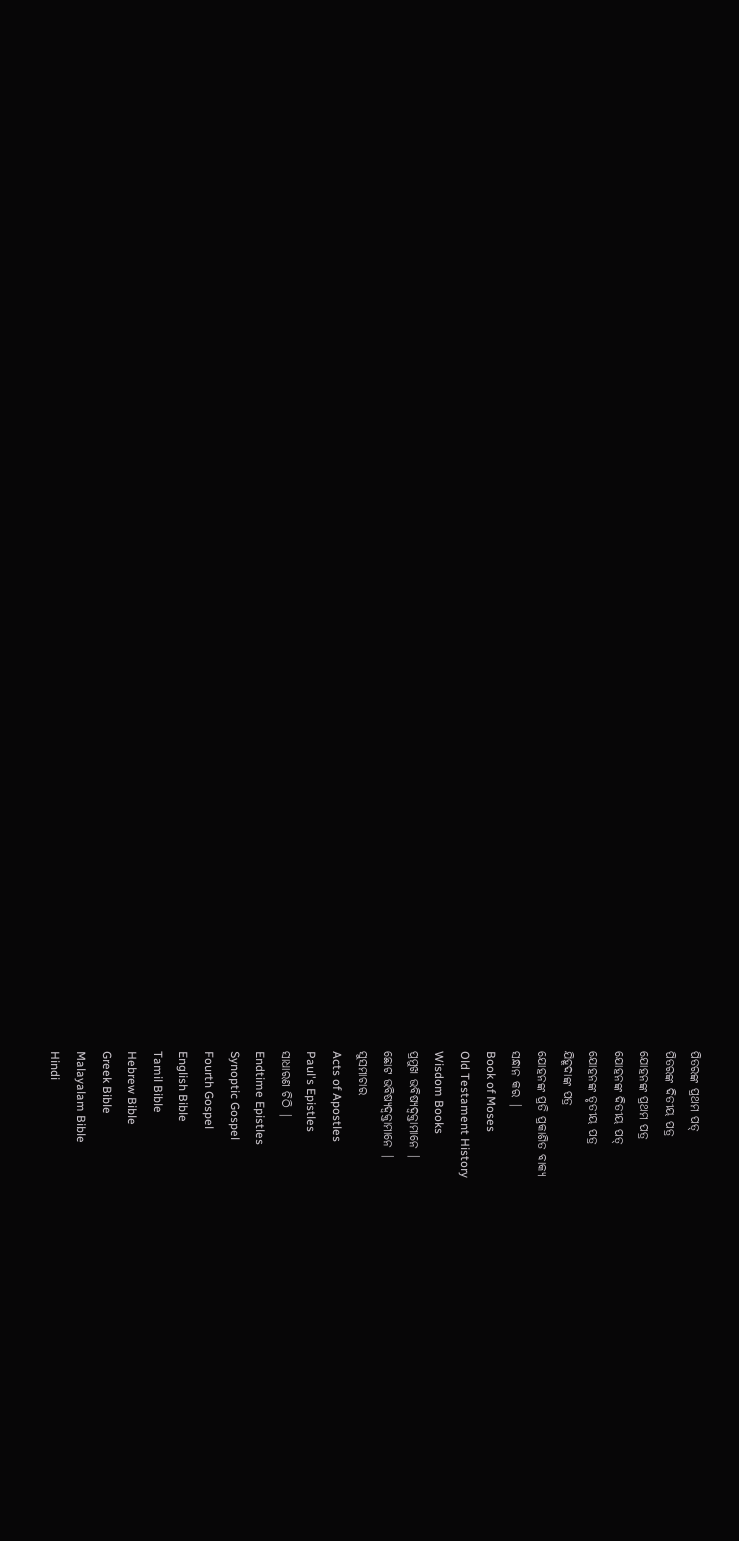ପିତରଙ୍କ ପ୍ରଥମ ପତ୍
ପିତରଙ୍କ ଦିତୀୟ ପତ୍ର
ଯୋହନଙ୍କ ପ୍ରଥମ ପତ୍ର
ଯୋହନଙ୍କ ଦିତୀୟ ପତ୍
ଯୋହନଙ୍କ ତୃତୀୟ ପତ୍ର
ଯିହୂଦାଙ୍କ ପତ୍ର
ଯୋହନଙ୍କ ପ୍ରତି ପ୍ରକାଶିତ ବାକ୍ୟ
ସନ୍ଧାନ କର |
Book of Moses
Old Testament History
Wisdom Books
ପ୍ରମୁଖ ଭବିଷ୍ୟଦ୍ବକ୍ତାମାନେ |
ଛୋଟ ଭବିଷ୍ୟଦ୍ବକ୍ତାମାନେ |
ସୁସମାଚାର
Acts of Apostles
Paul's Epistles
ସାଧାରଣ ଚିଠି |
Endtime Epistles
Synoptic Gospel
Fourth Gospel
English Bible
Tamil Bible
Hebrew Bible
Greek Bible
Malayalam Bible
Hindi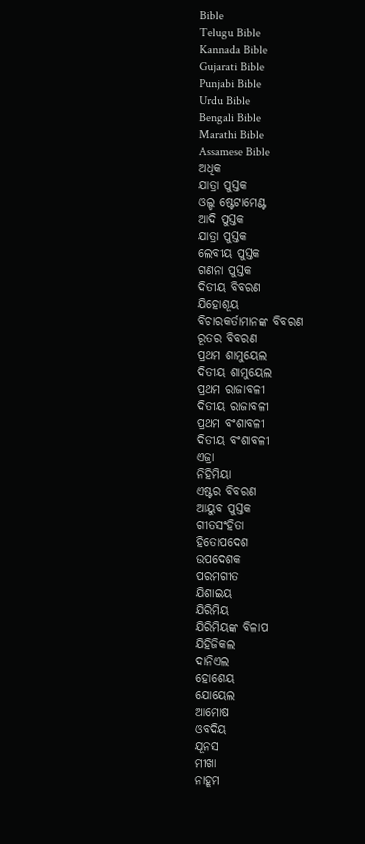Bible
Telugu Bible
Kannada Bible
Gujarati Bible
Punjabi Bible
Urdu Bible
Bengali Bible
Marathi Bible
Assamese Bible
ଅଧିକ
ଯାତ୍ରା ପୁସ୍ତକ
ଓଲ୍ଡ ଷ୍ଟେଟାମେଣ୍ଟ
ଆଦି ପୁସ୍ତକ
ଯାତ୍ରା ପୁସ୍ତକ
ଲେବୀୟ ପୁସ୍ତକ
ଗଣନା ପୁସ୍ତକ
ଦିତୀୟ ବିବରଣ
ଯିହୋଶୂୟ
ବିଚାରକର୍ତାମାନଙ୍କ ବିବରଣ
ରୂତର ବିବରଣ
ପ୍ରଥମ ଶାମୁୟେଲ
ଦିତୀୟ ଶାମୁୟେଲ
ପ୍ରଥମ ରାଜାବଳୀ
ଦିତୀୟ ରାଜାବଳୀ
ପ୍ରଥମ ବଂଶାବଳୀ
ଦିତୀୟ ବଂଶାବଳୀ
ଏଜ୍ରା
ନିହିମିୟା
ଏଷ୍ଟର ବିବରଣ
ଆୟୁବ ପୁସ୍ତକ
ଗୀତସଂହିତା
ହିତୋପଦେଶ
ଉପଦେଶକ
ପରମଗୀତ
ଯିଶାଇୟ
ଯିରିମିୟ
ଯିରିମିୟଙ୍କ ବିଳାପ
ଯିହିଜିକଲ
ଦାନିଏଲ
ହୋଶେୟ
ଯୋୟେଲ
ଆମୋଷ
ଓବଦିୟ
ଯୂନସ
ମୀଖା
ନାହୂମ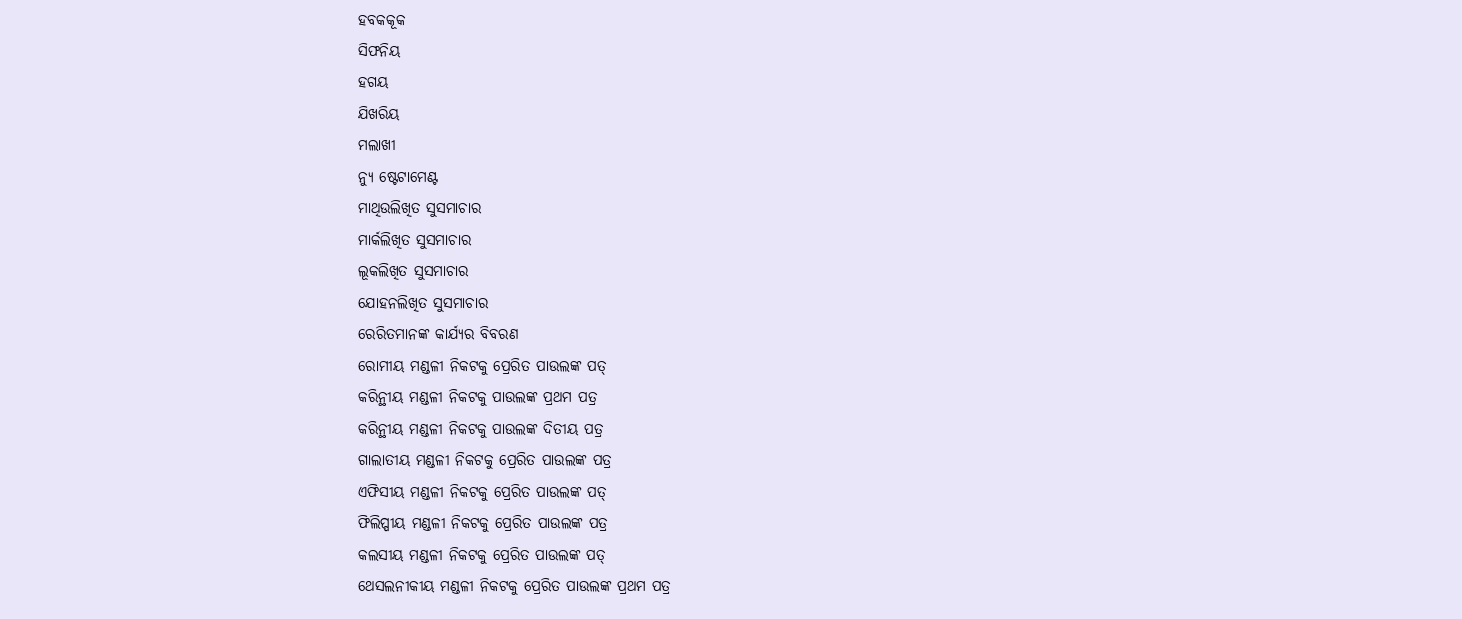ହବକକୂକ
ସିଫନିୟ
ହଗୟ
ଯିଖରିୟ
ମଲାଖୀ
ନ୍ୟୁ ଷ୍ଟେଟାମେଣ୍ଟ
ମାଥିଉଲିଖିତ ସୁସମାଚାର
ମାର୍କଲିଖିତ ସୁସମାଚାର
ଲୂକଲିଖିତ ସୁସମାଚାର
ଯୋହନଲିଖିତ ସୁସମାଚାର
ରେରିତମାନଙ୍କ କାର୍ଯ୍ୟର ବିବରଣ
ରୋମୀୟ ମଣ୍ଡଳୀ ନିକଟକୁ ପ୍ରେରିତ ପାଉଲଙ୍କ ପତ୍
କରିନ୍ଥୀୟ ମଣ୍ଡଳୀ ନିକଟକୁ ପାଉଲଙ୍କ ପ୍ରଥମ ପତ୍ର
କରିନ୍ଥୀୟ ମଣ୍ଡଳୀ ନିକଟକୁ ପାଉଲଙ୍କ ଦିତୀୟ ପତ୍ର
ଗାଲାତୀୟ ମଣ୍ଡଳୀ ନିକଟକୁ ପ୍ରେରିତ ପାଉଲଙ୍କ ପତ୍ର
ଏଫିସୀୟ ମଣ୍ଡଳୀ ନିକଟକୁ ପ୍ରେରିତ ପାଉଲଙ୍କ ପତ୍
ଫିଲିପ୍ପୀୟ ମଣ୍ଡଳୀ ନିକଟକୁ ପ୍ରେରିତ ପାଉଲଙ୍କ ପତ୍ର
କଲସୀୟ ମଣ୍ଡଳୀ ନିକଟକୁ ପ୍ରେରିତ ପାଉଲଙ୍କ ପତ୍
ଥେସଲନୀକୀୟ ମଣ୍ଡଳୀ ନିକଟକୁ ପ୍ରେରିତ ପାଉଲଙ୍କ ପ୍ରଥମ ପତ୍ର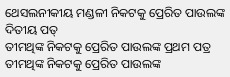ଥେସଲନୀକୀୟ ମଣ୍ଡଳୀ ନିକଟକୁ ପ୍ରେରିତ ପାଉଲଙ୍କ ଦିତୀୟ ପତ୍
ତୀମଥିଙ୍କ ନିକଟକୁ ପ୍ରେରିତ ପାଉଲଙ୍କ ପ୍ରଥମ ପତ୍ର
ତୀମଥିଙ୍କ ନିକଟକୁ ପ୍ରେରିତ ପାଉଲଙ୍କ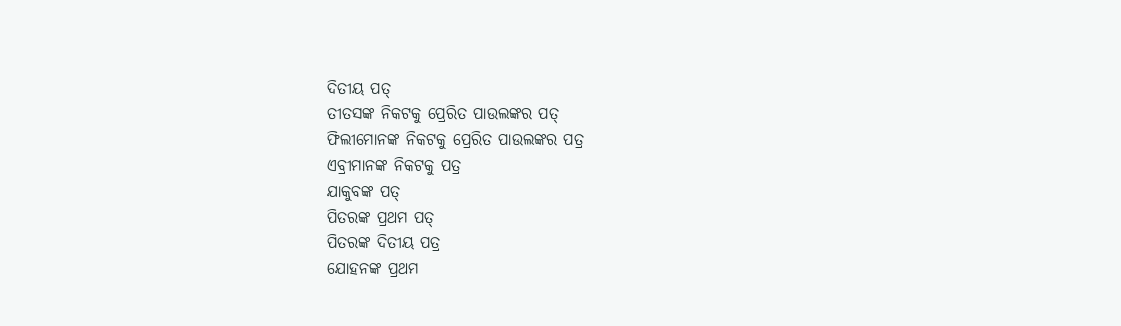ଦିତୀୟ ପତ୍
ତୀତସଙ୍କ ନିକଟକୁ ପ୍ରେରିତ ପାଉଲଙ୍କର ପତ୍
ଫିଲୀମୋନଙ୍କ ନିକଟକୁ ପ୍ରେରିତ ପାଉଲଙ୍କର ପତ୍ର
ଏବ୍ରୀମାନଙ୍କ ନିକଟକୁ ପତ୍ର
ଯାକୁବଙ୍କ ପତ୍
ପିତରଙ୍କ ପ୍ରଥମ ପତ୍
ପିତରଙ୍କ ଦିତୀୟ ପତ୍ର
ଯୋହନଙ୍କ ପ୍ରଥମ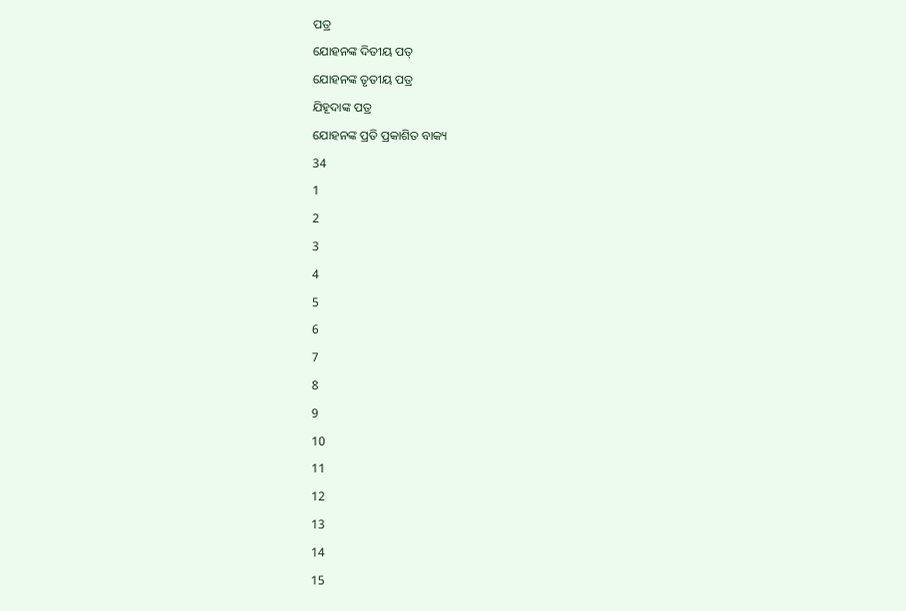ପତ୍ର
ଯୋହନଙ୍କ ଦିତୀୟ ପତ୍
ଯୋହନଙ୍କ ତୃତୀୟ ପତ୍ର
ଯିହୂଦାଙ୍କ ପତ୍ର
ଯୋହନଙ୍କ ପ୍ରତି ପ୍ରକାଶିତ ବାକ୍ୟ
34
1
2
3
4
5
6
7
8
9
10
11
12
13
14
15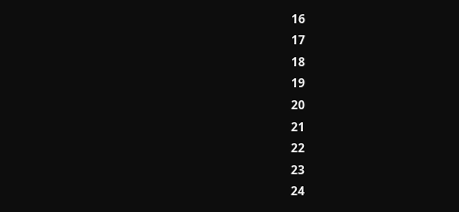16
17
18
19
20
21
22
23
24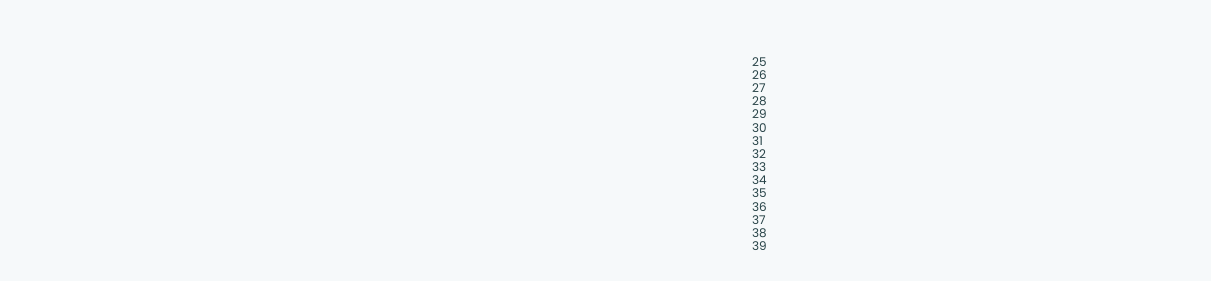25
26
27
28
29
30
31
32
33
34
35
36
37
38
39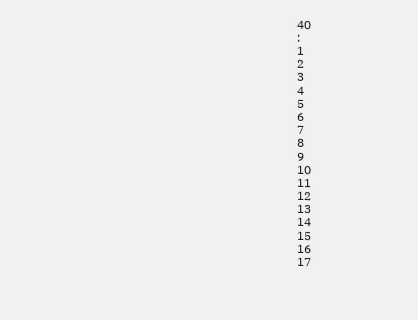40
:
1
2
3
4
5
6
7
8
9
10
11
12
13
14
15
16
17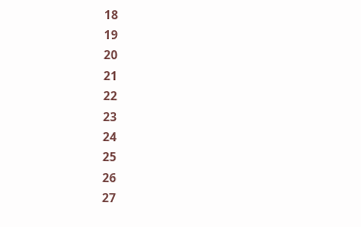18
19
20
21
22
23
24
25
26
27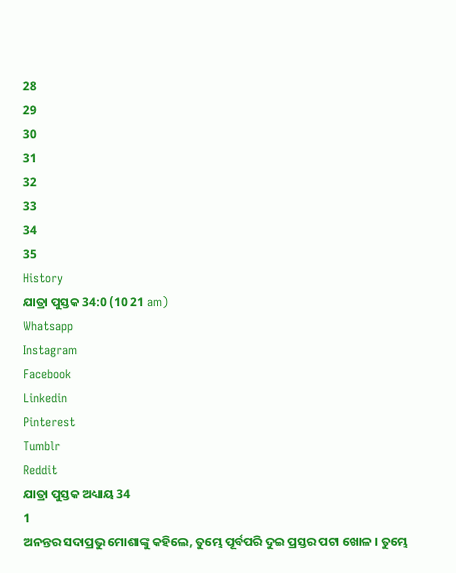28
29
30
31
32
33
34
35
History
ଯାତ୍ରା ପୁସ୍ତକ 34:0 (10 21 am)
Whatsapp
Instagram
Facebook
Linkedin
Pinterest
Tumblr
Reddit
ଯାତ୍ରା ପୁସ୍ତକ ଅଧ୍ୟାୟ 34
1
ଅନନ୍ତର ସଦାପ୍ରଭୁ ମୋଶାଙ୍କୁ କହିଲେ, ତୁମ୍ଭେ ପୂର୍ବପରି ଦୁଇ ପ୍ରସ୍ତର ପଟା ଖୋଳ । ତୁମ୍ଭେ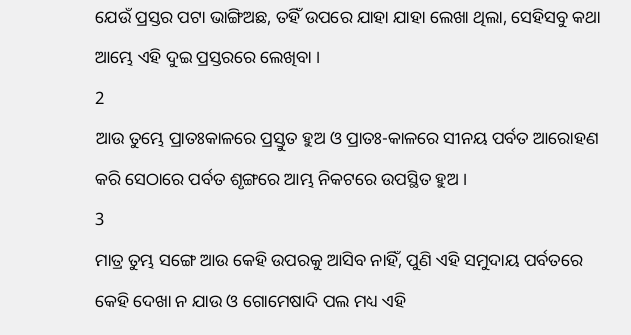ଯେଉଁ ପ୍ରସ୍ତର ପଟା ଭାଙ୍ଗିଅଛ, ତହିଁ ଉପରେ ଯାହା ଯାହା ଲେଖା ଥିଲା, ସେହିସବୁ କଥା ଆମ୍ଭେ ଏହି ଦୁଇ ପ୍ରସ୍ତରରେ ଲେଖିବା ।
2
ଆଉ ତୁମ୍ଭେ ପ୍ରାତଃକାଳରେ ପ୍ରସ୍ତୁତ ହୁଅ ଓ ପ୍ରାତଃ-କାଳରେ ସୀନୟ ପର୍ବତ ଆରୋହଣ କରି ସେଠାରେ ପର୍ବତ ଶୃଙ୍ଗରେ ଆମ୍ଭ ନିକଟରେ ଉପସ୍ଥିତ ହୁଅ ।
3
ମାତ୍ର ତୁମ୍ଭ ସଙ୍ଗେ ଆଉ କେହି ଉପରକୁ ଆସିବ ନାହିଁ, ପୁଣି ଏହି ସମୁଦାୟ ପର୍ବତରେ କେହି ଦେଖା ନ ଯାଉ ଓ ଗୋମେଷାଦି ପଲ ମଧ୍ୟ ଏହି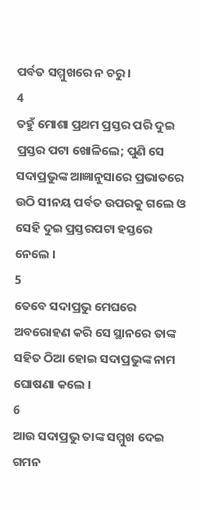ପର୍ବତ ସମ୍ମୁଖରେ ନ ଚରୁ ।
4
ତହୁଁ ମୋଶା ପ୍ରଥମ ପ୍ରସ୍ତର ପରି ଦୁଇ ପ୍ରସ୍ତର ପଟା ଖୋଳିଲେ; ପୁଣି ସେ ସଦାପ୍ରଭୁଙ୍କ ଆଜ୍ଞାନୁସାରେ ପ୍ରଭାତରେ ଉଠି ସୀନୟ ପର୍ବତ ଉପରକୁ ଗଲେ ଓ ସେହି ଦୁଇ ପ୍ରସ୍ତରପଟା ହସ୍ତରେ ନେଲେ ।
5
ତେବେ ସଦାପ୍ରଭୁ ମେଘରେ ଅବରୋହଣ କରି ସେ ସ୍ଥାନରେ ତାଙ୍କ ସହିତ ଠିଆ ହୋଇ ସଦାପ୍ରଭୁଙ୍କ ନାମ ଘୋଷଣା କଲେ ।
6
ଆଉ ସଦାପ୍ରଭୁ ତାଙ୍କ ସମ୍ମୁଖ ଦେଇ ଗମନ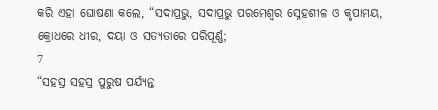କରି ଏହା ଘୋଷଣା କଲେ, “ସଦାପ୍ରଭୁ, ସଦାପ୍ରଭୁ ପରମେଶ୍ଵର ସ୍ନେହଶୀଳ ଓ କୃପାମୟ, କ୍ରୋଧରେ ଧୀର, ଦୟା ଓ ସତ୍ୟତାରେ ପରିପୂର୍ଣ୍ଣ;
7
“ସହସ୍ର ସହସ୍ର ପୁରୁଷ ପର୍ଯ୍ୟନ୍ତ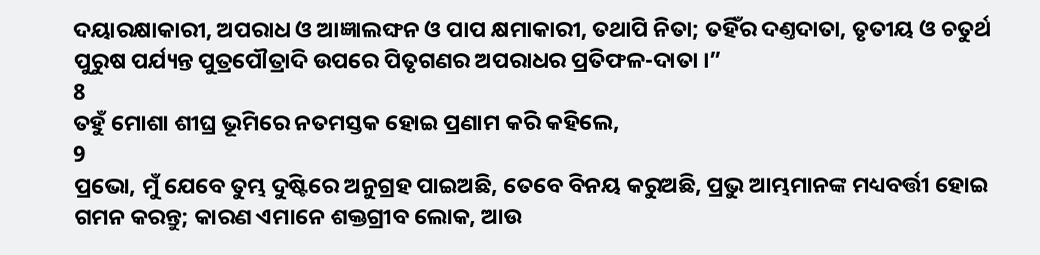ଦୟାରକ୍ଷାକାରୀ, ଅପରାଧ ଓ ଆଜ୍ଞାଲଙ୍ଘନ ଓ ପାପ କ୍ଷମାକାରୀ, ତଥାପି ନିତା; ତହିଁର ଦଣ୍ତଦାତା, ତୃତୀୟ ଓ ଚତୁର୍ଥ ପୁରୁଷ ପର୍ଯ୍ୟନ୍ତ ପୁତ୍ରପୌତ୍ରାଦି ଉପରେ ପିତୃଗଣର ଅପରାଧର ପ୍ରତିଫଳ-ଦାତା ।”
8
ତହୁଁ ମୋଶା ଶୀଘ୍ର ଭୂମିରେ ନତମସ୍ତକ ହୋଇ ପ୍ରଣାମ କରି କହିଲେ,
9
ପ୍ରଭୋ, ମୁଁ ଯେବେ ତୁମ୍ଭ ଦୁଷ୍ଟିରେ ଅନୁଗ୍ରହ ପାଇଅଛି, ତେବେ ବିନୟ କରୁଅଛି, ପ୍ରଭୁ ଆମ୍ଭମାନଙ୍କ ମଧ୍ୟବର୍ତ୍ତୀ ହୋଇ ଗମନ କରନ୍ତୁ; କାରଣ ଏମାନେ ଶକ୍ତଗ୍ରୀବ ଲୋକ, ଆଉ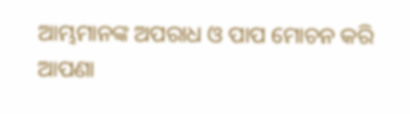ଆମ୍ଭମାନଙ୍କ ଅପରାଧ ଓ ପାପ ମୋଚନ କରି ଆପଣା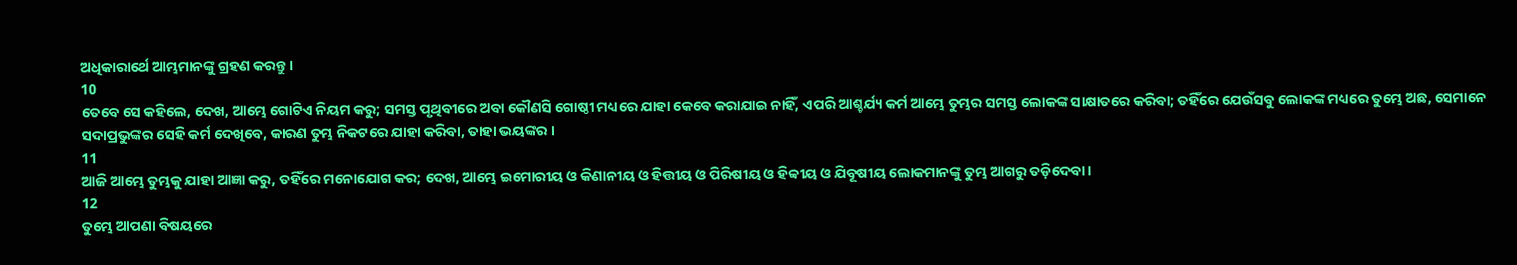ଅଧିକାରାର୍ଥେ ଆମ୍ଭମାନଙ୍କୁ ଗ୍ରହଣ କରନ୍ତୁ ।
10
ତେବେ ସେ କହିଲେ, ଦେଖ, ଆମ୍ଭେ ଗୋଟିଏ ନିୟମ କରୁ; ସମସ୍ତ ପୃଥିବୀରେ ଅବା କୌଣସି ଗୋଷ୍ଠୀ ମଧ୍ୟରେ ଯାହା କେବେ କରାଯାଇ ନାହିଁ, ଏପରି ଆଶ୍ଚର୍ଯ୍ୟ କର୍ମ ଆମ୍ଭେ ତୁମ୍ଭର ସମସ୍ତ ଲୋକଙ୍କ ସାକ୍ଷାତରେ କରିବା; ତହିଁରେ ଯେଉଁସବୁ ଲୋକଙ୍କ ମଧ୍ୟରେ ତୁମ୍ଭେ ଅଛ, ସେମାନେ ସଦାପ୍ରଭୁଙ୍କର ସେହି କର୍ମ ଦେଖିବେ, କାରଣ ତୁମ୍ଭ ନିକଟରେ ଯାହା କରିବା, ତାହା ଭୟଙ୍କର ।
11
ଆଜି ଆମ୍ଭେ ତୁମ୍ଭକୁ ଯାହା ଆଜ୍ଞା କରୁ, ତହିଁରେ ମନୋଯୋଗ କର; ଦେଖ, ଆମ୍ଭେ ଇମୋରୀୟ ଓ କିଣାନୀୟ ଓ ହିତ୍ତୀୟ ଓ ପିରିଷୀୟ ଓ ହିବ୍ବୀୟ ଓ ଯିବୂଷୀୟ ଲୋକମାନଙ୍କୁ ତୁମ୍ଭ ଆଗରୁ ତଡ଼ିଦେବା ।
12
ତୁମ୍ଭେ ଆପଣା ବିଷୟରେ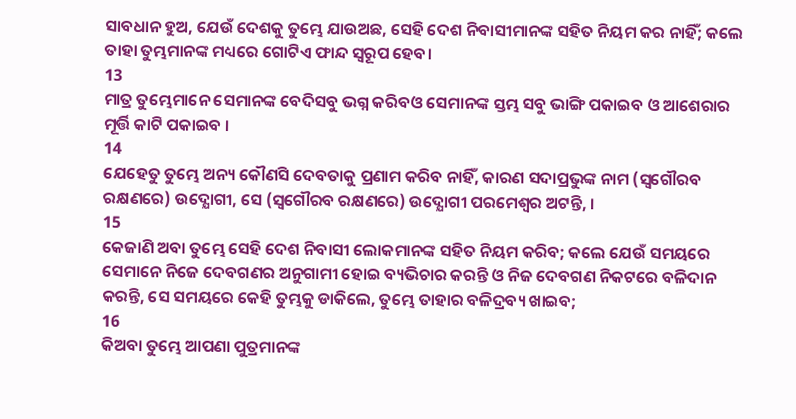ସାବଧାନ ହୁଅ, ଯେଉଁ ଦେଶକୁ ତୁମ୍ଭେ ଯାଉଅଛ, ସେହି ଦେଶ ନିବାସୀମାନଙ୍କ ସହିତ ନିୟମ କର ନାହିଁ; କଲେ ତାହା ତୁମ୍ଭମାନଙ୍କ ମଧ୍ୟରେ ଗୋଟିଏ ଫାନ୍ଦ ସ୍ଵରୂପ ହେବ।
13
ମାତ୍ର ତୁମ୍ଭେମାନେ ସେମାନଙ୍କ ବେଦିସବୁ ଭଗ୍ନ କରିବଓ ସେମାନଙ୍କ ସ୍ତମ୍ଭ ସବୁ ଭାଙ୍ଗି ପକାଇବ ଓ ଆଶେରାର ମୂର୍ତ୍ତି କାଟି ପକାଇବ ।
14
ଯେହେତୁ ତୁମ୍ଭେ ଅନ୍ୟ କୌଣସି ଦେବତାକୁ ପ୍ରଣାମ କରିବ ନାହିଁ, କାରଣ ସଦାପ୍ରଭୁଙ୍କ ନାମ (ସ୍ଵଗୌରବ ରକ୍ଷଣରେ) ଉଦ୍ଯୋଗୀ, ସେ (ସ୍ଵଗୌରବ ରକ୍ଷଣରେ) ଉଦ୍ଯୋଗୀ ପରମେଶ୍ଵର ଅଟନ୍ତି, ।
15
କେଜାଣି ଅବା ତୁମ୍ଭେ ସେହି ଦେଶ ନିବାସୀ ଲୋକମାନଙ୍କ ସହିତ ନିୟମ କରିବ; କଲେ ଯେଉଁ ସମୟରେ ସେମାନେ ନିଜେ ଦେବଗଣର ଅନୁଗାମୀ ହୋଇ ବ୍ୟଭିଚାର କରନ୍ତି ଓ ନିଜ ଦେବଗଣ ନିକଟରେ ବଳିଦାନ କରନ୍ତି, ସେ ସମୟରେ କେହି ତୁମ୍ଭକୁ ଡାକିଲେ, ତୁମ୍ଭେ ତାହାର ବଳିଦ୍ରବ୍ୟ ଖାଇବ;
16
କିଅବା ତୁମ୍ଭେ ଆପଣା ପୁତ୍ରମାନଙ୍କ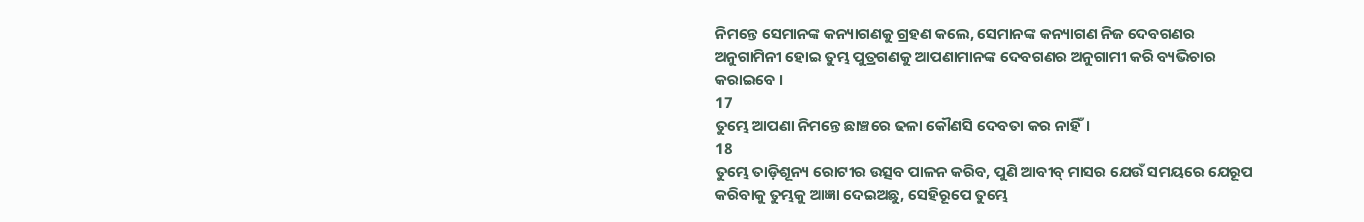ନିମନ୍ତେ ସେମାନଙ୍କ କନ୍ୟାଗଣକୁ ଗ୍ରହଣ କଲେ, ସେମାନଙ୍କ କନ୍ୟାଗଣ ନିଜ ଦେବଗଣର ଅନୁଗାମିନୀ ହୋଇ ତୁମ୍ଭ ପୁତ୍ରଗଣକୁ ଆପଣାମାନଙ୍କ ଦେବଗଣର ଅନୁଗାମୀ କରି ବ୍ୟଭିଚାର କରାଇବେ ।
17
ତୁମ୍ଭେ ଆପଣା ନିମନ୍ତେ ଛାଞ୍ଚରେ ଢଳା କୌଣସି ଦେବତା କର ନାହିଁ।
18
ତୁମ୍ଭେ ତାଡ଼ିଶୂନ୍ୟ ରୋଟୀର ଉତ୍ସବ ପାଳନ କରିବ, ପୁଣି ଆବୀବ୍ ମାସର ଯେଉଁ ସମୟରେ ଯେରୂପ କରିବାକୁ ତୁମ୍ଭକୁ ଆଜ୍ଞା ଦେଇଅଛୁ, ସେହିରୂପେ ତୁମ୍ଭେ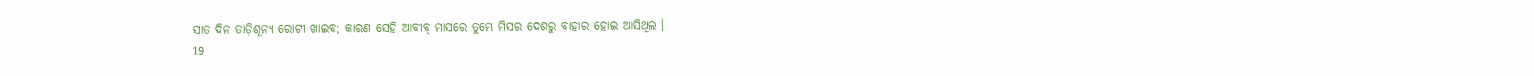ସାତ ଦିନ ତାଡ଼ିଶୂନ୍ୟ ରୋଟୀ ଖାଇବ; କାରଣ ସେହି ଆବୀବ୍ ମାସରେ ତୁମ୍ଭେ ମିସର ଦେଶରୁ ବାହାର ହୋଇ ଆସିଥିଲ ।
19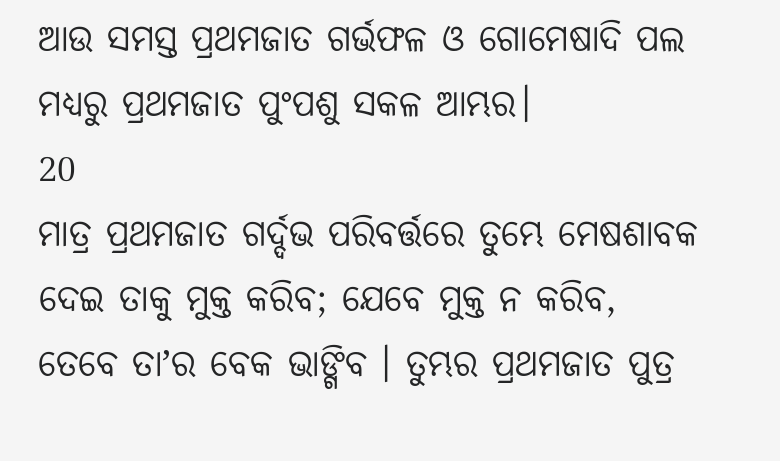ଆଉ ସମସ୍ତ ପ୍ରଥମଜାତ ଗର୍ଭଫଳ ଓ ଗୋମେଷାଦି ପଲ ମଧ୍ୟରୁ ପ୍ରଥମଜାତ ପୁଂପଶୁ ସକଳ ଆମ୍ଭର।
20
ମାତ୍ର ପ୍ରଥମଜାତ ଗର୍ଦ୍ଦଭ ପରିବର୍ତ୍ତରେ ତୁମ୍ଭେ ମେଷଶାବକ ଦେଇ ତାକୁ ମୁକ୍ତ କରିବ; ଯେବେ ମୁକ୍ତ ନ କରିବ, ତେବେ ତାʼର ବେକ ଭାଙ୍ଗିବ । ତୁମ୍ଭର ପ୍ରଥମଜାତ ପୁତ୍ର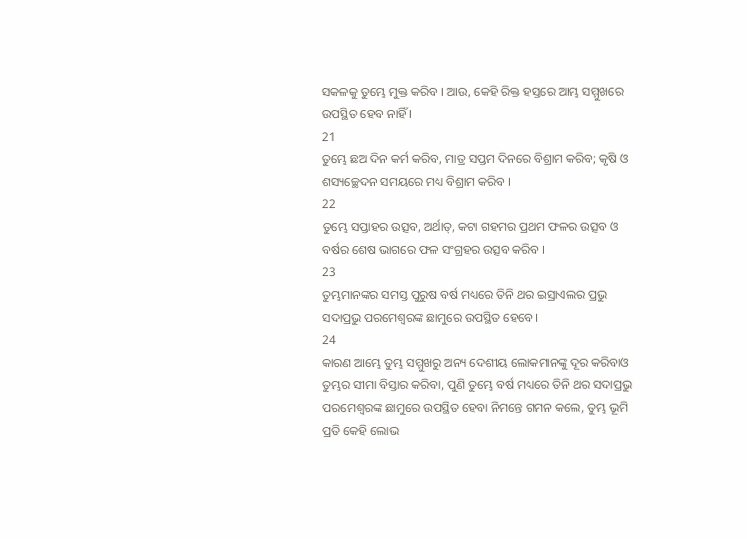ସକଳକୁ ତୁମ୍ଭେ ମୁକ୍ତ କରିବ । ଆଉ, କେହି ରିକ୍ତ ହସ୍ତରେ ଆମ୍ଭ ସମ୍ମୁଖରେ ଉପସ୍ଥିତ ହେବ ନାହିଁ ।
21
ତୁମ୍ଭେ ଛଅ ଦିନ କର୍ମ କରିବ, ମାତ୍ର ସପ୍ତମ ଦିନରେ ବିଶ୍ରାମ କରିବ; କୃଷି ଓ ଶସ୍ୟଚ୍ଛେଦନ ସମୟରେ ମଧ୍ୟ ବିଶ୍ରାମ କରିବ ।
22
ତୁମ୍ଭେ ସପ୍ତାହର ଉତ୍ସବ, ଅର୍ଥାତ୍, କଟା ଗହମର ପ୍ରଥମ ଫଳର ଉତ୍ସବ ଓ ବର୍ଷର ଶେଷ ଭାଗରେ ଫଳ ସଂଗ୍ରହର ଉତ୍ସବ କରିବ ।
23
ତୁମ୍ଭମାନଙ୍କର ସମସ୍ତ ପୁରୁଷ ବର୍ଷ ମଧ୍ୟରେ ତିନି ଥର ଇସ୍ରାଏଲର ପ୍ରଭୁ ସଦାପ୍ରଭୁ ପରମେଶ୍ଵରଙ୍କ ଛାମୁରେ ଉପସ୍ଥିତ ହେବେ।
24
କାରଣ ଆମ୍ଭେ ତୁମ୍ଭ ସମ୍ମୁଖରୁ ଅନ୍ୟ ଦେଶୀୟ ଲୋକମାନଙ୍କୁ ଦୂର କରିବାଓ ତୁମ୍ଭର ସୀମା ବିସ୍ତାର କରିବା, ପୁଣି ତୁମ୍ଭେ ବର୍ଷ ମଧ୍ୟରେ ତିନି ଥର ସଦାପ୍ରଭୁ ପରମେଶ୍ଵରଙ୍କ ଛାମୁରେ ଉପସ୍ଥିତ ହେବା ନିମନ୍ତେ ଗମନ କଲେ, ତୁମ୍ଭ ଭୂମି ପ୍ରତି କେହି ଲୋଭ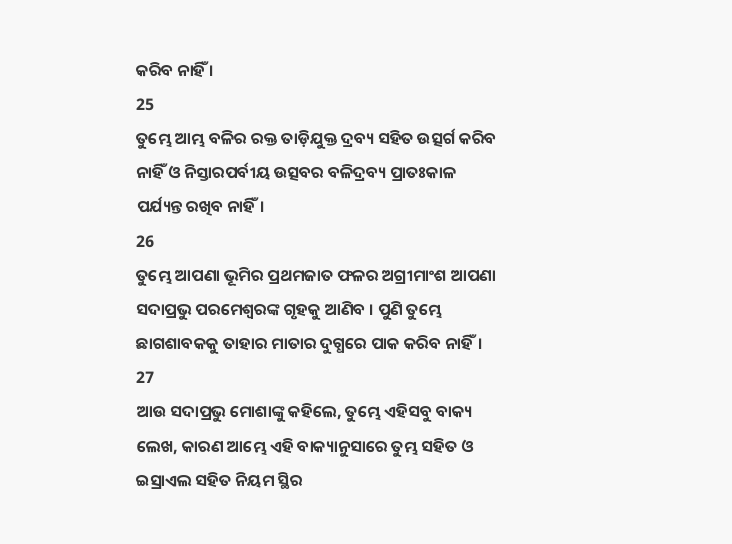କରିବ ନାହିଁ ।
25
ତୁମ୍ଭେ ଆମ୍ଭ ବଳିର ରକ୍ତ ତାଡ଼ିଯୁକ୍ତ ଦ୍ରବ୍ୟ ସହିତ ଉତ୍ସର୍ଗ କରିବ ନାହିଁ ଓ ନିସ୍ତାରପର୍ବୀୟ ଉତ୍ସବର ବଳିଦ୍ରବ୍ୟ ପ୍ରାତଃକାଳ ପର୍ଯ୍ୟନ୍ତ ରଖିବ ନାହିଁ।
26
ତୁମ୍ଭେ ଆପଣା ଭୂମିର ପ୍ରଥମଜାତ ଫଳର ଅଗ୍ରୀମାଂଶ ଆପଣା ସଦାପ୍ରଭୁ ପରମେଶ୍ଵରଙ୍କ ଗୃହକୁ ଆଣିବ । ପୁଣି ତୁମ୍ଭେ ଛାଗଶାବକକୁ ତାହାର ମାତାର ଦୁଗ୍ଧରେ ପାକ କରିବ ନାହିଁ।
27
ଆଉ ସଦାପ୍ରଭୁ ମୋଶାଙ୍କୁ କହିଲେ, ତୁମ୍ଭେ ଏହିସବୁ ବାକ୍ୟ ଲେଖ, କାରଣ ଆମ୍ଭେ ଏହି ବାକ୍ୟାନୁସାରେ ତୁମ୍ଭ ସହିତ ଓ ଇସ୍ରାଏଲ ସହିତ ନିୟମ ସ୍ଥିର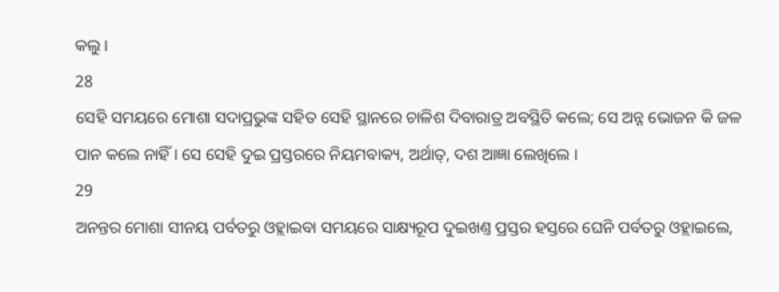କଲୁ ।
28
ସେହି ସମୟରେ ମୋଶା ସଦାପ୍ରଭୁଙ୍କ ସହିତ ସେହି ସ୍ଥାନରେ ଚାଳିଶ ଦିବାରାତ୍ର ଅବସ୍ଥିତି କଲେ; ସେ ଅନ୍ନ ଭୋଜନ କି ଜଳ ପାନ କଲେ ନାହିଁ । ସେ ସେହି ଦୁଇ ପ୍ରସ୍ତରରେ ନିୟମବାକ୍ୟ, ଅର୍ଥାତ୍, ଦଶ ଆଜ୍ଞା ଲେଖିଲେ ।
29
ଅନନ୍ତର ମୋଶା ସୀନୟ ପର୍ବତରୁ ଓହ୍ଲାଇବା ସମୟରେ ସାକ୍ଷ୍ୟରୂପ ଦୁଇଖଣ୍ତ ପ୍ରସ୍ତର ହସ୍ତରେ ଘେନି ପର୍ବତରୁ ଓହ୍ଲାଇଲେ,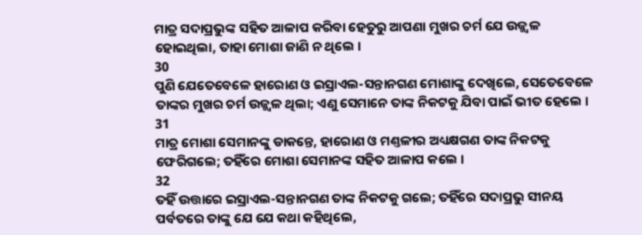ମାତ୍ର ସଦାପ୍ରଭୁଙ୍କ ସହିତ ଆଳାପ କରିବା ହେତୁରୁ ଆପଣା ମୁଖର ଚର୍ମ ଯେ ଉଜ୍ଜ୍ଵଳ ହୋଇଥିଲା, ତାହା ମୋଶା ଜାଣି ନ ଥିଲେ ।
30
ପୁଣି ଯେତେବେଳେ ହାରୋଣ ଓ ଇସ୍ରାଏଲ-ସନ୍ତାନଗଣ ମୋଶାଙ୍କୁ ଦେଖିଲେ, ସେତେବେଳେ ତାଙ୍କର ମୁଖର ଚର୍ମ ଉଜ୍ଜ୍ଵଳ ଥିଲା; ଏଣୁ ସେମାନେ ତାଙ୍କ ନିକଟକୁ ଯିବା ପାଇଁ ଭୀତ ହେଲେ ।
31
ମାତ୍ର ମୋଶା ସେମାନଙ୍କୁ ଡାକନ୍ତେ, ହାରୋଣ ଓ ମଣ୍ତଳୀର ଅଧ୍ୟକ୍ଷଗଣ ତାଙ୍କ ନିକଟକୁ ଫେରିଗଲେ; ତହିଁରେ ମୋଶା ସେମାନଙ୍କ ସହିତ ଆଳାପ କଲେ ।
32
ତହିଁ ଉତ୍ତାରେ ଇସ୍ରାଏଲ-ସନ୍ତାନଗଣ ତାଙ୍କ ନିକଟକୁ ଗଲେ; ତହିଁରେ ସଦାପ୍ରଭୁ ସୀନୟ ପର୍ବତରେ ତାଙ୍କୁ ଯେ ଯେ କଥା କହିଥିଲେ,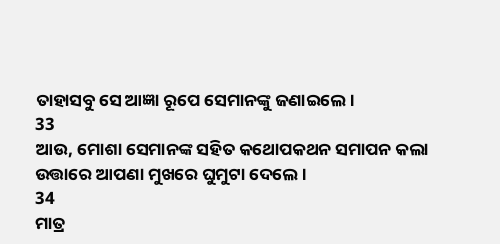ତାହାସବୁ ସେ ଆଜ୍ଞା ରୂପେ ସେମାନଙ୍କୁ ଜଣାଇଲେ।
33
ଆଉ, ମୋଶା ସେମାନଙ୍କ ସହିତ କଥୋପକଥନ ସମାପନ କଲା ଉତ୍ତାରେ ଆପଣା ମୁଖରେ ଘୁମୁଟା ଦେଲେ ।
34
ମାତ୍ର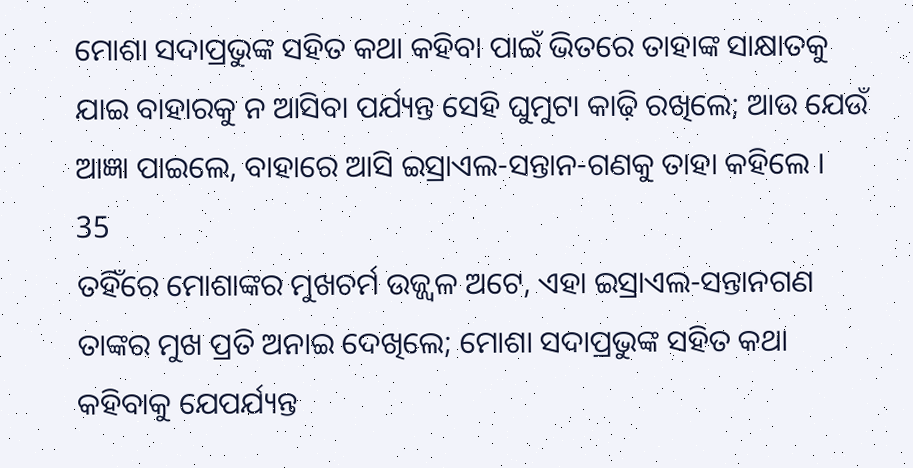ମୋଶା ସଦାପ୍ରଭୁଙ୍କ ସହିତ କଥା କହିବା ପାଇଁ ଭିତରେ ତାହାଙ୍କ ସାକ୍ଷାତକୁ ଯାଇ ବାହାରକୁ ନ ଆସିବା ପର୍ଯ୍ୟନ୍ତ ସେହି ଘୁମୁଟା କାଢ଼ି ରଖିଲେ; ଆଉ ଯେଉଁ ଆଜ୍ଞା ପାଇଲେ, ବାହାରେ ଆସି ଇସ୍ରାଏଲ-ସନ୍ତାନ-ଗଣକୁ ତାହା କହିଲେ ।
35
ତହିଁରେ ମୋଶାଙ୍କର ମୁଖଚର୍ମ ଉଜ୍ଜ୍ଵଳ ଅଟେ, ଏହା ଇସ୍ରାଏଲ-ସନ୍ତାନଗଣ ତାଙ୍କର ମୁଖ ପ୍ରତି ଅନାଇ ଦେଖିଲେ; ମୋଶା ସଦାପ୍ରଭୁଙ୍କ ସହିତ କଥା କହିବାକୁ ଯେପର୍ଯ୍ୟନ୍ତ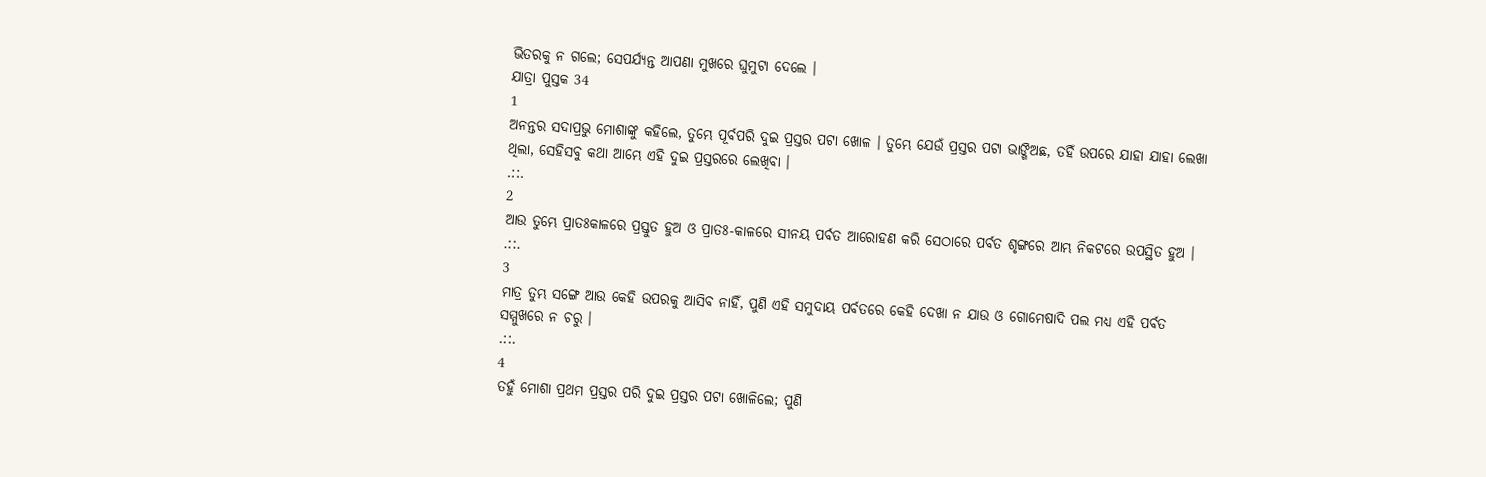ଭିତରକୁ ନ ଗଲେ; ସେପର୍ଯ୍ୟନ୍ତ ଆପଣା ମୁଖରେ ଘୁମୁଟା ଦେଲେ ।
ଯାତ୍ରା ପୁସ୍ତକ 34
1
ଅନନ୍ତର ସଦାପ୍ରଭୁ ମୋଶାଙ୍କୁ କହିଲେ, ତୁମ୍ଭେ ପୂର୍ବପରି ଦୁଇ ପ୍ରସ୍ତର ପଟା ଖୋଳ । ତୁମ୍ଭେ ଯେଉଁ ପ୍ରସ୍ତର ପଟା ଭାଙ୍ଗିଅଛ, ତହିଁ ଉପରେ ଯାହା ଯାହା ଲେଖା ଥିଲା, ସେହିସବୁ କଥା ଆମ୍ଭେ ଏହି ଦୁଇ ପ୍ରସ୍ତରରେ ଲେଖିବା ।
.::.
2
ଆଉ ତୁମ୍ଭେ ପ୍ରାତଃକାଳରେ ପ୍ରସ୍ତୁତ ହୁଅ ଓ ପ୍ରାତଃ-କାଳରେ ସୀନୟ ପର୍ବତ ଆରୋହଣ କରି ସେଠାରେ ପର୍ବତ ଶୃଙ୍ଗରେ ଆମ୍ଭ ନିକଟରେ ଉପସ୍ଥିତ ହୁଅ ।
.::.
3
ମାତ୍ର ତୁମ୍ଭ ସଙ୍ଗେ ଆଉ କେହି ଉପରକୁ ଆସିବ ନାହିଁ, ପୁଣି ଏହି ସମୁଦାୟ ପର୍ବତରେ କେହି ଦେଖା ନ ଯାଉ ଓ ଗୋମେଷାଦି ପଲ ମଧ୍ୟ ଏହି ପର୍ବତ ସମ୍ମୁଖରେ ନ ଚରୁ ।
.::.
4
ତହୁଁ ମୋଶା ପ୍ରଥମ ପ୍ରସ୍ତର ପରି ଦୁଇ ପ୍ରସ୍ତର ପଟା ଖୋଳିଲେ; ପୁଣି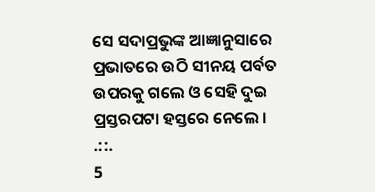ସେ ସଦାପ୍ରଭୁଙ୍କ ଆଜ୍ଞାନୁସାରେ ପ୍ରଭାତରେ ଉଠି ସୀନୟ ପର୍ବତ ଉପରକୁ ଗଲେ ଓ ସେହି ଦୁଇ ପ୍ରସ୍ତରପଟା ହସ୍ତରେ ନେଲେ ।
.::.
5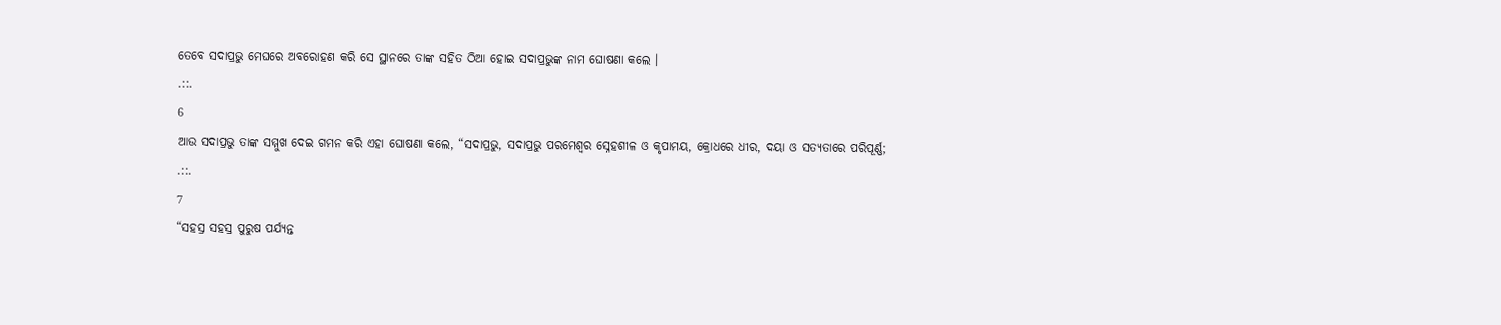ତେବେ ସଦାପ୍ରଭୁ ମେଘରେ ଅବରୋହଣ କରି ସେ ସ୍ଥାନରେ ତାଙ୍କ ସହିତ ଠିଆ ହୋଇ ସଦାପ୍ରଭୁଙ୍କ ନାମ ଘୋଷଣା କଲେ ।
.::.
6
ଆଉ ସଦାପ୍ରଭୁ ତାଙ୍କ ସମ୍ମୁଖ ଦେଇ ଗମନ କରି ଏହା ଘୋଷଣା କଲେ, “ସଦାପ୍ରଭୁ, ସଦାପ୍ରଭୁ ପରମେଶ୍ଵର ସ୍ନେହଶୀଳ ଓ କୃପାମୟ, କ୍ରୋଧରେ ଧୀର, ଦୟା ଓ ସତ୍ୟତାରେ ପରିପୂର୍ଣ୍ଣ;
.::.
7
“ସହସ୍ର ସହସ୍ର ପୁରୁଷ ପର୍ଯ୍ୟନ୍ତ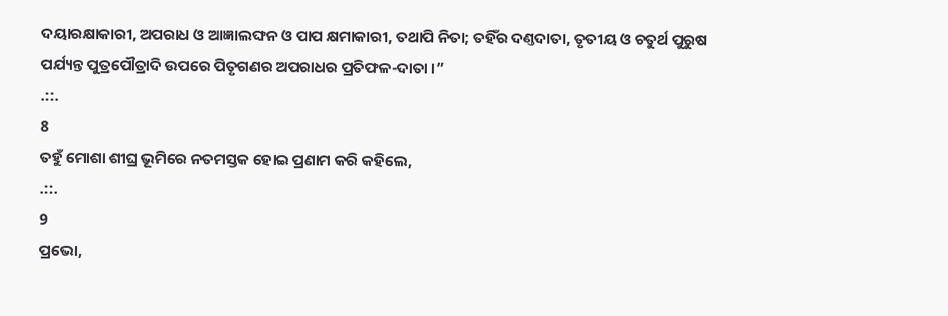ଦୟାରକ୍ଷାକାରୀ, ଅପରାଧ ଓ ଆଜ୍ଞାଲଙ୍ଘନ ଓ ପାପ କ୍ଷମାକାରୀ, ତଥାପି ନିତା; ତହିଁର ଦଣ୍ତଦାତା, ତୃତୀୟ ଓ ଚତୁର୍ଥ ପୁରୁଷ ପର୍ଯ୍ୟନ୍ତ ପୁତ୍ରପୌତ୍ରାଦି ଉପରେ ପିତୃଗଣର ଅପରାଧର ପ୍ରତିଫଳ-ଦାତା ।”
.::.
8
ତହୁଁ ମୋଶା ଶୀଘ୍ର ଭୂମିରେ ନତମସ୍ତକ ହୋଇ ପ୍ରଣାମ କରି କହିଲେ,
.::.
9
ପ୍ରଭୋ,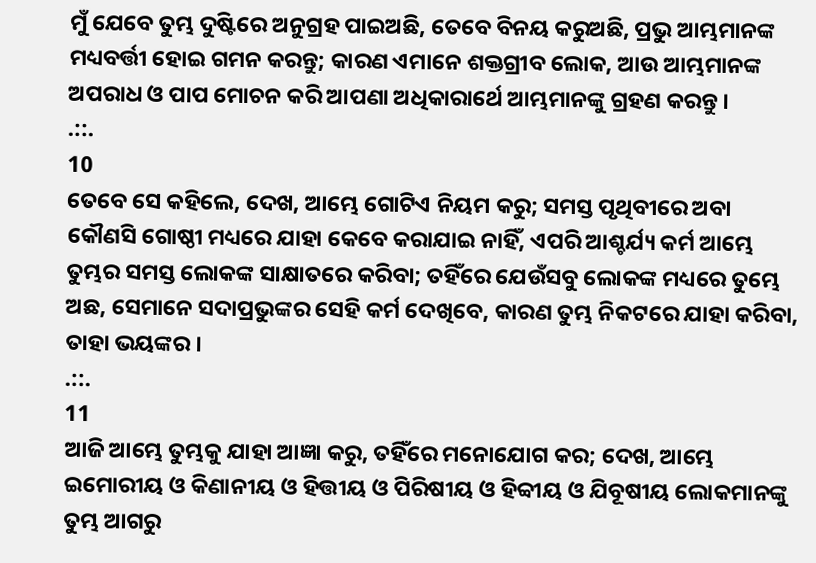ମୁଁ ଯେବେ ତୁମ୍ଭ ଦୁଷ୍ଟିରେ ଅନୁଗ୍ରହ ପାଇଅଛି, ତେବେ ବିନୟ କରୁଅଛି, ପ୍ରଭୁ ଆମ୍ଭମାନଙ୍କ ମଧ୍ୟବର୍ତ୍ତୀ ହୋଇ ଗମନ କରନ୍ତୁ; କାରଣ ଏମାନେ ଶକ୍ତଗ୍ରୀବ ଲୋକ, ଆଉ ଆମ୍ଭମାନଙ୍କ ଅପରାଧ ଓ ପାପ ମୋଚନ କରି ଆପଣା ଅଧିକାରାର୍ଥେ ଆମ୍ଭମାନଙ୍କୁ ଗ୍ରହଣ କରନ୍ତୁ ।
.::.
10
ତେବେ ସେ କହିଲେ, ଦେଖ, ଆମ୍ଭେ ଗୋଟିଏ ନିୟମ କରୁ; ସମସ୍ତ ପୃଥିବୀରେ ଅବା କୌଣସି ଗୋଷ୍ଠୀ ମଧ୍ୟରେ ଯାହା କେବେ କରାଯାଇ ନାହିଁ, ଏପରି ଆଶ୍ଚର୍ଯ୍ୟ କର୍ମ ଆମ୍ଭେ ତୁମ୍ଭର ସମସ୍ତ ଲୋକଙ୍କ ସାକ୍ଷାତରେ କରିବା; ତହିଁରେ ଯେଉଁସବୁ ଲୋକଙ୍କ ମଧ୍ୟରେ ତୁମ୍ଭେ ଅଛ, ସେମାନେ ସଦାପ୍ରଭୁଙ୍କର ସେହି କର୍ମ ଦେଖିବେ, କାରଣ ତୁମ୍ଭ ନିକଟରେ ଯାହା କରିବା, ତାହା ଭୟଙ୍କର ।
.::.
11
ଆଜି ଆମ୍ଭେ ତୁମ୍ଭକୁ ଯାହା ଆଜ୍ଞା କରୁ, ତହିଁରେ ମନୋଯୋଗ କର; ଦେଖ, ଆମ୍ଭେ ଇମୋରୀୟ ଓ କିଣାନୀୟ ଓ ହିତ୍ତୀୟ ଓ ପିରିଷୀୟ ଓ ହିବ୍ବୀୟ ଓ ଯିବୂଷୀୟ ଲୋକମାନଙ୍କୁ ତୁମ୍ଭ ଆଗରୁ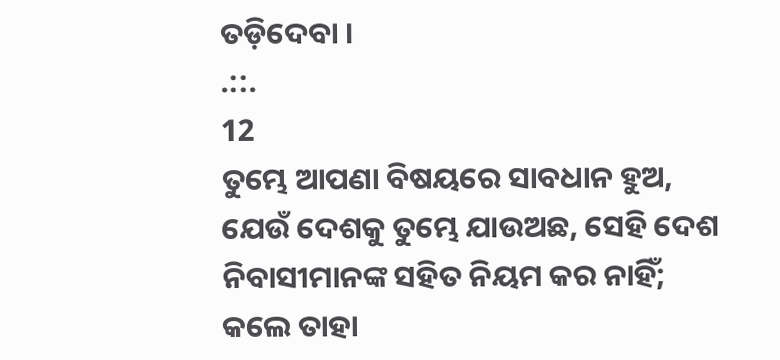ତଡ଼ିଦେବା ।
.::.
12
ତୁମ୍ଭେ ଆପଣା ବିଷୟରେ ସାବଧାନ ହୁଅ, ଯେଉଁ ଦେଶକୁ ତୁମ୍ଭେ ଯାଉଅଛ, ସେହି ଦେଶ ନିବାସୀମାନଙ୍କ ସହିତ ନିୟମ କର ନାହିଁ; କଲେ ତାହା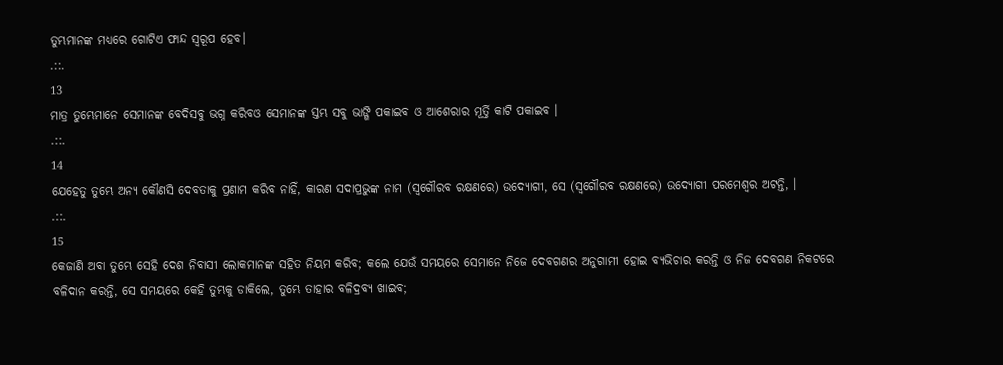ତୁମ୍ଭମାନଙ୍କ ମଧ୍ୟରେ ଗୋଟିଏ ଫାନ୍ଦ ସ୍ଵରୂପ ହେବ।
.::.
13
ମାତ୍ର ତୁମ୍ଭେମାନେ ସେମାନଙ୍କ ବେଦିସବୁ ଭଗ୍ନ କରିବଓ ସେମାନଙ୍କ ସ୍ତମ୍ଭ ସବୁ ଭାଙ୍ଗି ପକାଇବ ଓ ଆଶେରାର ମୂର୍ତ୍ତି କାଟି ପକାଇବ ।
.::.
14
ଯେହେତୁ ତୁମ୍ଭେ ଅନ୍ୟ କୌଣସି ଦେବତାକୁ ପ୍ରଣାମ କରିବ ନାହିଁ, କାରଣ ସଦାପ୍ରଭୁଙ୍କ ନାମ (ସ୍ଵଗୌରବ ରକ୍ଷଣରେ) ଉଦ୍ଯୋଗୀ, ସେ (ସ୍ଵଗୌରବ ରକ୍ଷଣରେ) ଉଦ୍ଯୋଗୀ ପରମେଶ୍ଵର ଅଟନ୍ତି, ।
.::.
15
କେଜାଣି ଅବା ତୁମ୍ଭେ ସେହି ଦେଶ ନିବାସୀ ଲୋକମାନଙ୍କ ସହିତ ନିୟମ କରିବ; କଲେ ଯେଉଁ ସମୟରେ ସେମାନେ ନିଜେ ଦେବଗଣର ଅନୁଗାମୀ ହୋଇ ବ୍ୟଭିଚାର କରନ୍ତି ଓ ନିଜ ଦେବଗଣ ନିକଟରେ ବଳିଦାନ କରନ୍ତି, ସେ ସମୟରେ କେହି ତୁମ୍ଭକୁ ଡାକିଲେ, ତୁମ୍ଭେ ତାହାର ବଳିଦ୍ରବ୍ୟ ଖାଇବ;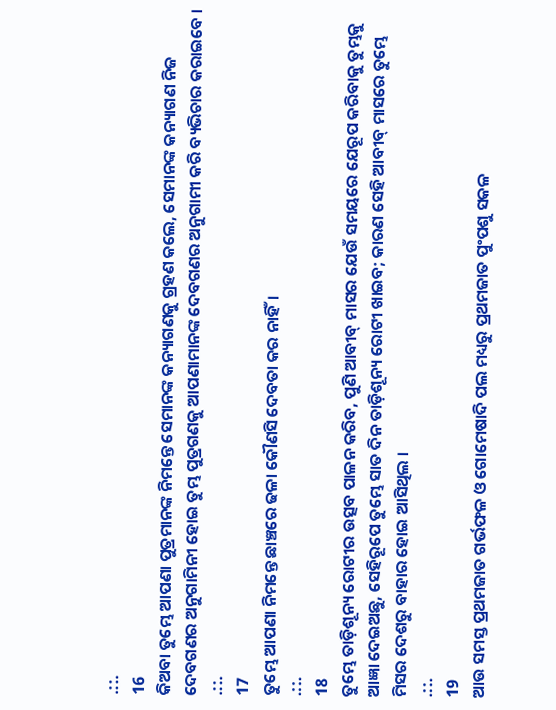.::.
16
କିଅବା ତୁମ୍ଭେ ଆପଣା ପୁତ୍ରମାନଙ୍କ ନିମନ୍ତେ ସେମାନଙ୍କ କନ୍ୟାଗଣକୁ ଗ୍ରହଣ କଲେ, ସେମାନଙ୍କ କନ୍ୟାଗଣ ନିଜ ଦେବଗଣର ଅନୁଗାମିନୀ ହୋଇ ତୁମ୍ଭ ପୁତ୍ରଗଣକୁ ଆପଣାମାନଙ୍କ ଦେବଗଣର ଅନୁଗାମୀ କରି ବ୍ୟଭିଚାର କରାଇବେ ।
.::.
17
ତୁମ୍ଭେ ଆପଣା ନିମନ୍ତେ ଛାଞ୍ଚରେ ଢଳା କୌଣସି ଦେବତା କର ନାହିଁ।
.::.
18
ତୁମ୍ଭେ ତାଡ଼ିଶୂନ୍ୟ ରୋଟୀର ଉତ୍ସବ ପାଳନ କରିବ, ପୁଣି ଆବୀବ୍ ମାସର ଯେଉଁ ସମୟରେ ଯେରୂପ କରିବାକୁ ତୁମ୍ଭକୁ ଆଜ୍ଞା ଦେଇଅଛୁ, ସେହିରୂପେ ତୁମ୍ଭେ ସାତ ଦିନ ତାଡ଼ିଶୂନ୍ୟ ରୋଟୀ ଖାଇବ; କାରଣ ସେହି ଆବୀବ୍ ମାସରେ ତୁମ୍ଭେ ମିସର ଦେଶରୁ ବାହାର ହୋଇ ଆସିଥିଲ ।
.::.
19
ଆଉ ସମସ୍ତ ପ୍ରଥମଜାତ ଗର୍ଭଫଳ ଓ ଗୋମେଷାଦି ପଲ ମଧ୍ୟରୁ ପ୍ରଥମଜାତ ପୁଂପଶୁ ସକଳ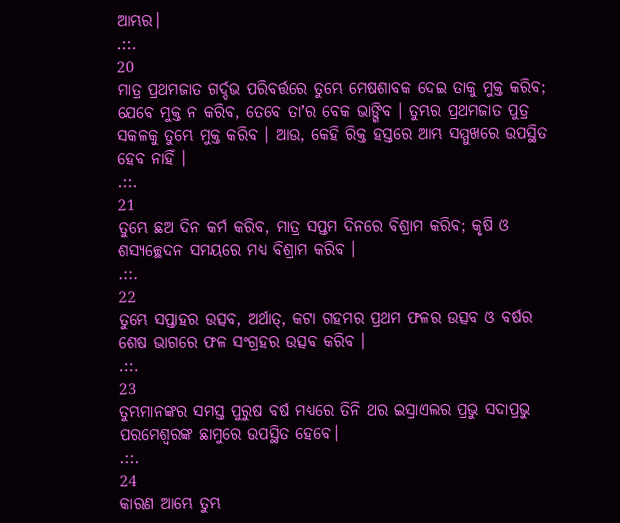ଆମ୍ଭର।
.::.
20
ମାତ୍ର ପ୍ରଥମଜାତ ଗର୍ଦ୍ଦଭ ପରିବର୍ତ୍ତରେ ତୁମ୍ଭେ ମେଷଶାବକ ଦେଇ ତାକୁ ମୁକ୍ତ କରିବ; ଯେବେ ମୁକ୍ତ ନ କରିବ, ତେବେ ତାʼର ବେକ ଭାଙ୍ଗିବ । ତୁମ୍ଭର ପ୍ରଥମଜାତ ପୁତ୍ର ସକଳକୁ ତୁମ୍ଭେ ମୁକ୍ତ କରିବ । ଆଉ, କେହି ରିକ୍ତ ହସ୍ତରେ ଆମ୍ଭ ସମ୍ମୁଖରେ ଉପସ୍ଥିତ ହେବ ନାହିଁ ।
.::.
21
ତୁମ୍ଭେ ଛଅ ଦିନ କର୍ମ କରିବ, ମାତ୍ର ସପ୍ତମ ଦିନରେ ବିଶ୍ରାମ କରିବ; କୃଷି ଓ ଶସ୍ୟଚ୍ଛେଦନ ସମୟରେ ମଧ୍ୟ ବିଶ୍ରାମ କରିବ ।
.::.
22
ତୁମ୍ଭେ ସପ୍ତାହର ଉତ୍ସବ, ଅର୍ଥାତ୍, କଟା ଗହମର ପ୍ରଥମ ଫଳର ଉତ୍ସବ ଓ ବର୍ଷର ଶେଷ ଭାଗରେ ଫଳ ସଂଗ୍ରହର ଉତ୍ସବ କରିବ ।
.::.
23
ତୁମ୍ଭମାନଙ୍କର ସମସ୍ତ ପୁରୁଷ ବର୍ଷ ମଧ୍ୟରେ ତିନି ଥର ଇସ୍ରାଏଲର ପ୍ରଭୁ ସଦାପ୍ରଭୁ ପରମେଶ୍ଵରଙ୍କ ଛାମୁରେ ଉପସ୍ଥିତ ହେବେ।
.::.
24
କାରଣ ଆମ୍ଭେ ତୁମ୍ଭ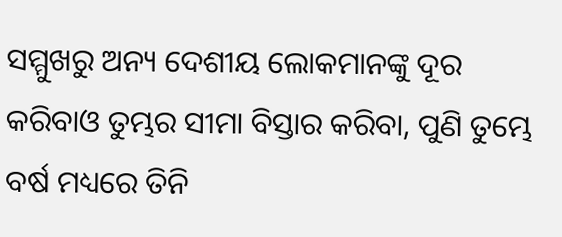ସମ୍ମୁଖରୁ ଅନ୍ୟ ଦେଶୀୟ ଲୋକମାନଙ୍କୁ ଦୂର କରିବାଓ ତୁମ୍ଭର ସୀମା ବିସ୍ତାର କରିବା, ପୁଣି ତୁମ୍ଭେ ବର୍ଷ ମଧ୍ୟରେ ତିନି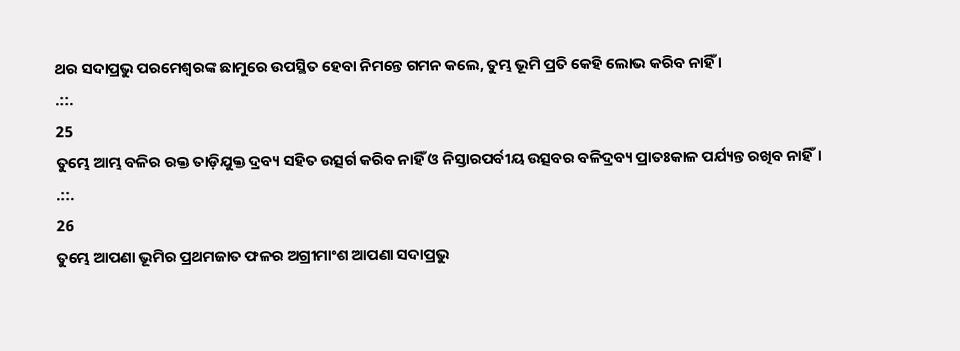ଥର ସଦାପ୍ରଭୁ ପରମେଶ୍ଵରଙ୍କ ଛାମୁରେ ଉପସ୍ଥିତ ହେବା ନିମନ୍ତେ ଗମନ କଲେ, ତୁମ୍ଭ ଭୂମି ପ୍ରତି କେହି ଲୋଭ କରିବ ନାହିଁ ।
.::.
25
ତୁମ୍ଭେ ଆମ୍ଭ ବଳିର ରକ୍ତ ତାଡ଼ିଯୁକ୍ତ ଦ୍ରବ୍ୟ ସହିତ ଉତ୍ସର୍ଗ କରିବ ନାହିଁ ଓ ନିସ୍ତାରପର୍ବୀୟ ଉତ୍ସବର ବଳିଦ୍ରବ୍ୟ ପ୍ରାତଃକାଳ ପର୍ଯ୍ୟନ୍ତ ରଖିବ ନାହିଁ।
.::.
26
ତୁମ୍ଭେ ଆପଣା ଭୂମିର ପ୍ରଥମଜାତ ଫଳର ଅଗ୍ରୀମାଂଶ ଆପଣା ସଦାପ୍ରଭୁ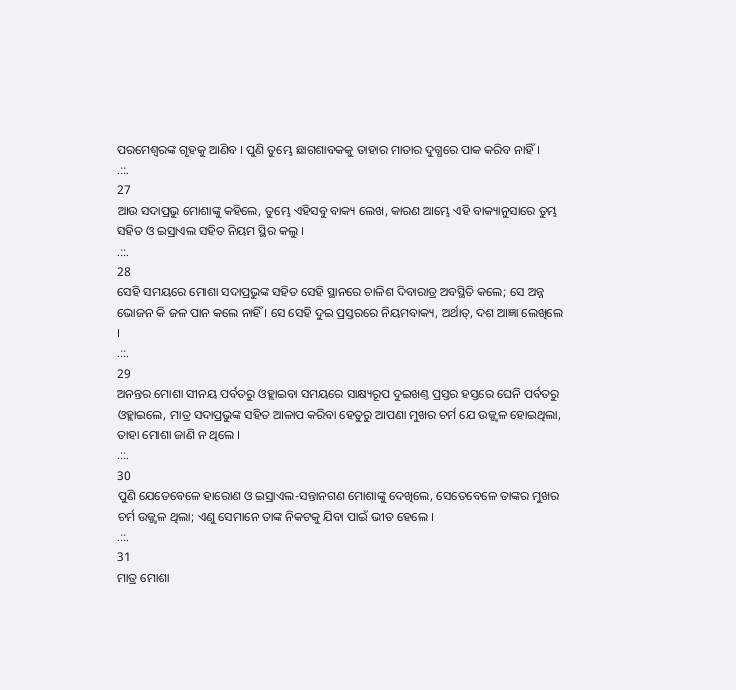ପରମେଶ୍ଵରଙ୍କ ଗୃହକୁ ଆଣିବ । ପୁଣି ତୁମ୍ଭେ ଛାଗଶାବକକୁ ତାହାର ମାତାର ଦୁଗ୍ଧରେ ପାକ କରିବ ନାହିଁ।
.::.
27
ଆଉ ସଦାପ୍ରଭୁ ମୋଶାଙ୍କୁ କହିଲେ, ତୁମ୍ଭେ ଏହିସବୁ ବାକ୍ୟ ଲେଖ, କାରଣ ଆମ୍ଭେ ଏହି ବାକ୍ୟାନୁସାରେ ତୁମ୍ଭ ସହିତ ଓ ଇସ୍ରାଏଲ ସହିତ ନିୟମ ସ୍ଥିର କଲୁ ।
.::.
28
ସେହି ସମୟରେ ମୋଶା ସଦାପ୍ରଭୁଙ୍କ ସହିତ ସେହି ସ୍ଥାନରେ ଚାଳିଶ ଦିବାରାତ୍ର ଅବସ୍ଥିତି କଲେ; ସେ ଅନ୍ନ ଭୋଜନ କି ଜଳ ପାନ କଲେ ନାହିଁ । ସେ ସେହି ଦୁଇ ପ୍ରସ୍ତରରେ ନିୟମବାକ୍ୟ, ଅର୍ଥାତ୍, ଦଶ ଆଜ୍ଞା ଲେଖିଲେ ।
.::.
29
ଅନନ୍ତର ମୋଶା ସୀନୟ ପର୍ବତରୁ ଓହ୍ଲାଇବା ସମୟରେ ସାକ୍ଷ୍ୟରୂପ ଦୁଇଖଣ୍ତ ପ୍ରସ୍ତର ହସ୍ତରେ ଘେନି ପର୍ବତରୁ ଓହ୍ଲାଇଲେ, ମାତ୍ର ସଦାପ୍ରଭୁଙ୍କ ସହିତ ଆଳାପ କରିବା ହେତୁରୁ ଆପଣା ମୁଖର ଚର୍ମ ଯେ ଉଜ୍ଜ୍ଵଳ ହୋଇଥିଲା, ତାହା ମୋଶା ଜାଣି ନ ଥିଲେ ।
.::.
30
ପୁଣି ଯେତେବେଳେ ହାରୋଣ ଓ ଇସ୍ରାଏଲ-ସନ୍ତାନଗଣ ମୋଶାଙ୍କୁ ଦେଖିଲେ, ସେତେବେଳେ ତାଙ୍କର ମୁଖର ଚର୍ମ ଉଜ୍ଜ୍ଵଳ ଥିଲା; ଏଣୁ ସେମାନେ ତାଙ୍କ ନିକଟକୁ ଯିବା ପାଇଁ ଭୀତ ହେଲେ ।
.::.
31
ମାତ୍ର ମୋଶା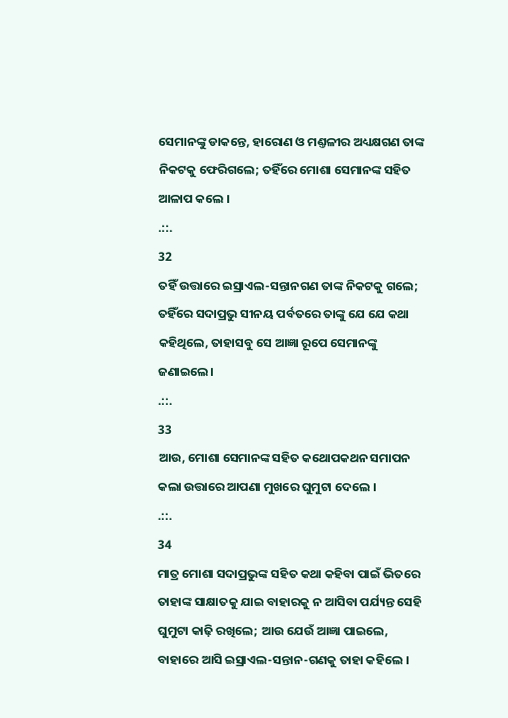ସେମାନଙ୍କୁ ଡାକନ୍ତେ, ହାରୋଣ ଓ ମଣ୍ତଳୀର ଅଧ୍ୟକ୍ଷଗଣ ତାଙ୍କ ନିକଟକୁ ଫେରିଗଲେ; ତହିଁରେ ମୋଶା ସେମାନଙ୍କ ସହିତ ଆଳାପ କଲେ ।
.::.
32
ତହିଁ ଉତ୍ତାରେ ଇସ୍ରାଏଲ-ସନ୍ତାନଗଣ ତାଙ୍କ ନିକଟକୁ ଗଲେ; ତହିଁରେ ସଦାପ୍ରଭୁ ସୀନୟ ପର୍ବତରେ ତାଙ୍କୁ ଯେ ଯେ କଥା କହିଥିଲେ, ତାହାସବୁ ସେ ଆଜ୍ଞା ରୂପେ ସେମାନଙ୍କୁ ଜଣାଇଲେ।
.::.
33
ଆଉ, ମୋଶା ସେମାନଙ୍କ ସହିତ କଥୋପକଥନ ସମାପନ କଲା ଉତ୍ତାରେ ଆପଣା ମୁଖରେ ଘୁମୁଟା ଦେଲେ ।
.::.
34
ମାତ୍ର ମୋଶା ସଦାପ୍ରଭୁଙ୍କ ସହିତ କଥା କହିବା ପାଇଁ ଭିତରେ ତାହାଙ୍କ ସାକ୍ଷାତକୁ ଯାଇ ବାହାରକୁ ନ ଆସିବା ପର୍ଯ୍ୟନ୍ତ ସେହି ଘୁମୁଟା କାଢ଼ି ରଖିଲେ; ଆଉ ଯେଉଁ ଆଜ୍ଞା ପାଇଲେ, ବାହାରେ ଆସି ଇସ୍ରାଏଲ-ସନ୍ତାନ-ଗଣକୁ ତାହା କହିଲେ ।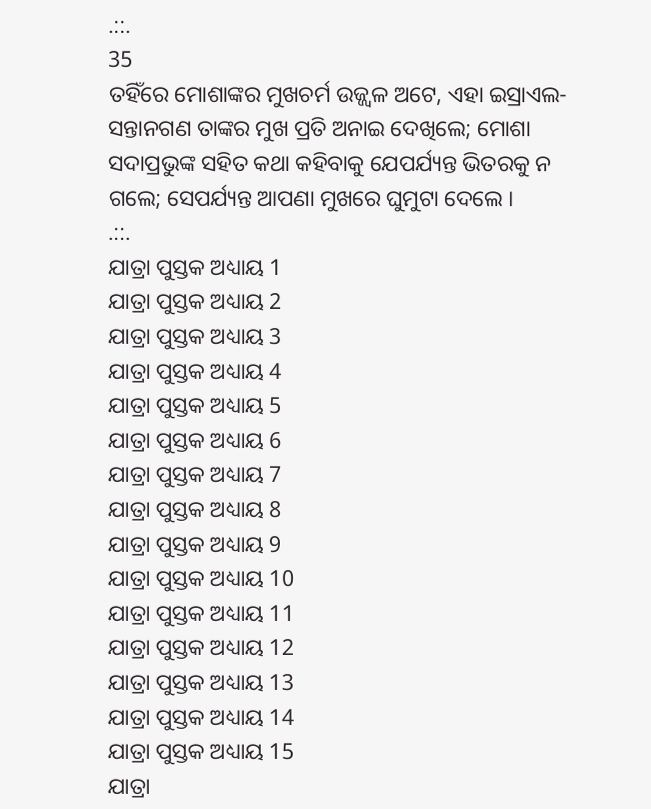.::.
35
ତହିଁରେ ମୋଶାଙ୍କର ମୁଖଚର୍ମ ଉଜ୍ଜ୍ଵଳ ଅଟେ, ଏହା ଇସ୍ରାଏଲ-ସନ୍ତାନଗଣ ତାଙ୍କର ମୁଖ ପ୍ରତି ଅନାଇ ଦେଖିଲେ; ମୋଶା ସଦାପ୍ରଭୁଙ୍କ ସହିତ କଥା କହିବାକୁ ଯେପର୍ଯ୍ୟନ୍ତ ଭିତରକୁ ନ ଗଲେ; ସେପର୍ଯ୍ୟନ୍ତ ଆପଣା ମୁଖରେ ଘୁମୁଟା ଦେଲେ ।
.::.
ଯାତ୍ରା ପୁସ୍ତକ ଅଧ୍ୟାୟ 1
ଯାତ୍ରା ପୁସ୍ତକ ଅଧ୍ୟାୟ 2
ଯାତ୍ରା ପୁସ୍ତକ ଅଧ୍ୟାୟ 3
ଯାତ୍ରା ପୁସ୍ତକ ଅଧ୍ୟାୟ 4
ଯାତ୍ରା ପୁସ୍ତକ ଅଧ୍ୟାୟ 5
ଯାତ୍ରା ପୁସ୍ତକ ଅଧ୍ୟାୟ 6
ଯାତ୍ରା ପୁସ୍ତକ ଅଧ୍ୟାୟ 7
ଯାତ୍ରା ପୁସ୍ତକ ଅଧ୍ୟାୟ 8
ଯାତ୍ରା ପୁସ୍ତକ ଅଧ୍ୟାୟ 9
ଯାତ୍ରା ପୁସ୍ତକ ଅଧ୍ୟାୟ 10
ଯାତ୍ରା ପୁସ୍ତକ ଅଧ୍ୟାୟ 11
ଯାତ୍ରା ପୁସ୍ତକ ଅଧ୍ୟାୟ 12
ଯାତ୍ରା ପୁସ୍ତକ ଅଧ୍ୟାୟ 13
ଯାତ୍ରା ପୁସ୍ତକ ଅଧ୍ୟାୟ 14
ଯାତ୍ରା ପୁସ୍ତକ ଅଧ୍ୟାୟ 15
ଯାତ୍ରା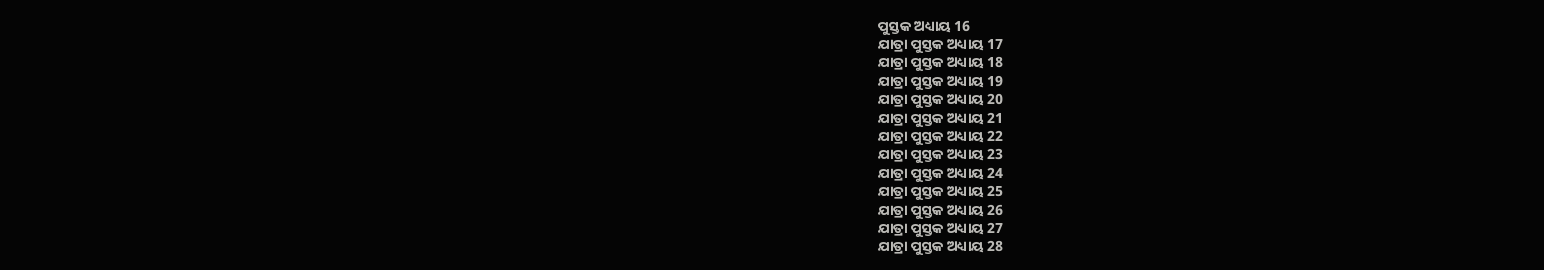ପୁସ୍ତକ ଅଧ୍ୟାୟ 16
ଯାତ୍ରା ପୁସ୍ତକ ଅଧ୍ୟାୟ 17
ଯାତ୍ରା ପୁସ୍ତକ ଅଧ୍ୟାୟ 18
ଯାତ୍ରା ପୁସ୍ତକ ଅଧ୍ୟାୟ 19
ଯାତ୍ରା ପୁସ୍ତକ ଅଧ୍ୟାୟ 20
ଯାତ୍ରା ପୁସ୍ତକ ଅଧ୍ୟାୟ 21
ଯାତ୍ରା ପୁସ୍ତକ ଅଧ୍ୟାୟ 22
ଯାତ୍ରା ପୁସ୍ତକ ଅଧ୍ୟାୟ 23
ଯାତ୍ରା ପୁସ୍ତକ ଅଧ୍ୟାୟ 24
ଯାତ୍ରା ପୁସ୍ତକ ଅଧ୍ୟାୟ 25
ଯାତ୍ରା ପୁସ୍ତକ ଅଧ୍ୟାୟ 26
ଯାତ୍ରା ପୁସ୍ତକ ଅଧ୍ୟାୟ 27
ଯାତ୍ରା ପୁସ୍ତକ ଅଧ୍ୟାୟ 28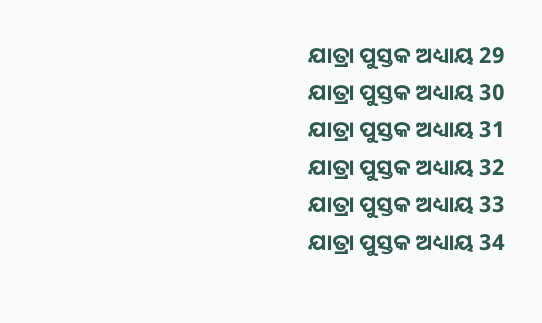ଯାତ୍ରା ପୁସ୍ତକ ଅଧ୍ୟାୟ 29
ଯାତ୍ରା ପୁସ୍ତକ ଅଧ୍ୟାୟ 30
ଯାତ୍ରା ପୁସ୍ତକ ଅଧ୍ୟାୟ 31
ଯାତ୍ରା ପୁସ୍ତକ ଅଧ୍ୟାୟ 32
ଯାତ୍ରା ପୁସ୍ତକ ଅଧ୍ୟାୟ 33
ଯାତ୍ରା ପୁସ୍ତକ ଅଧ୍ୟାୟ 34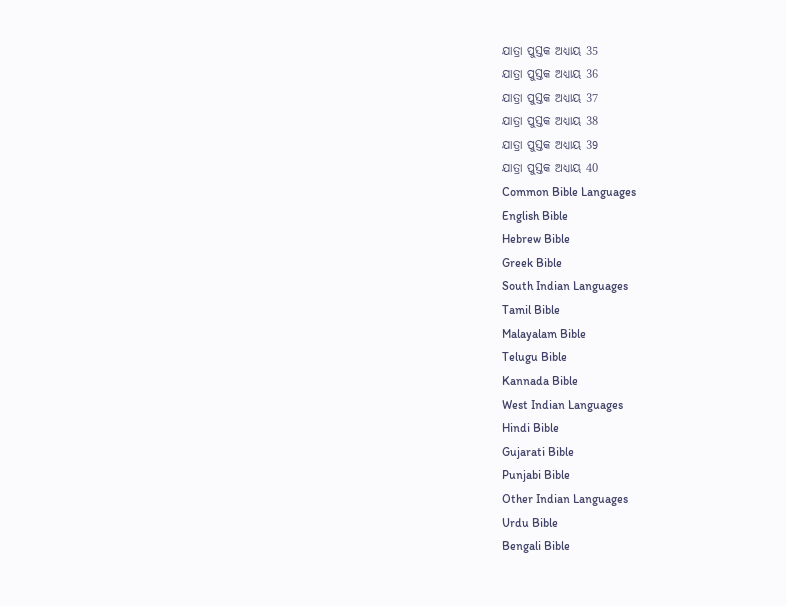ଯାତ୍ରା ପୁସ୍ତକ ଅଧ୍ୟାୟ 35
ଯାତ୍ରା ପୁସ୍ତକ ଅଧ୍ୟାୟ 36
ଯାତ୍ରା ପୁସ୍ତକ ଅଧ୍ୟାୟ 37
ଯାତ୍ରା ପୁସ୍ତକ ଅଧ୍ୟାୟ 38
ଯାତ୍ରା ପୁସ୍ତକ ଅଧ୍ୟାୟ 39
ଯାତ୍ରା ପୁସ୍ତକ ଅଧ୍ୟାୟ 40
Common Bible Languages
English Bible
Hebrew Bible
Greek Bible
South Indian Languages
Tamil Bible
Malayalam Bible
Telugu Bible
Kannada Bible
West Indian Languages
Hindi Bible
Gujarati Bible
Punjabi Bible
Other Indian Languages
Urdu Bible
Bengali Bible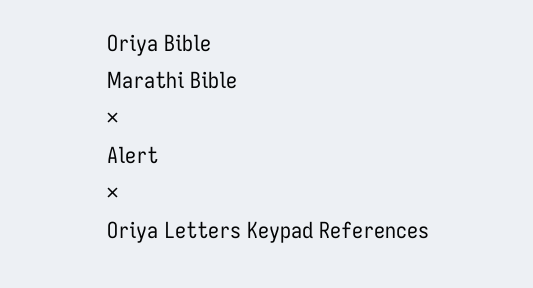Oriya Bible
Marathi Bible
×
Alert
×
Oriya Letters Keypad References